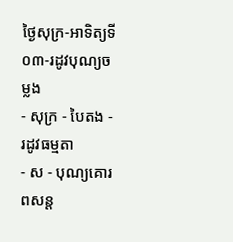ថ្ងៃសុក្រ-អាទិត្យទី០៣-រដូវបុណ្យចម្លង
- សុក្រ - បៃតង - រដូវធម្មតា
- ស - បុណ្យគោរពសន្ដ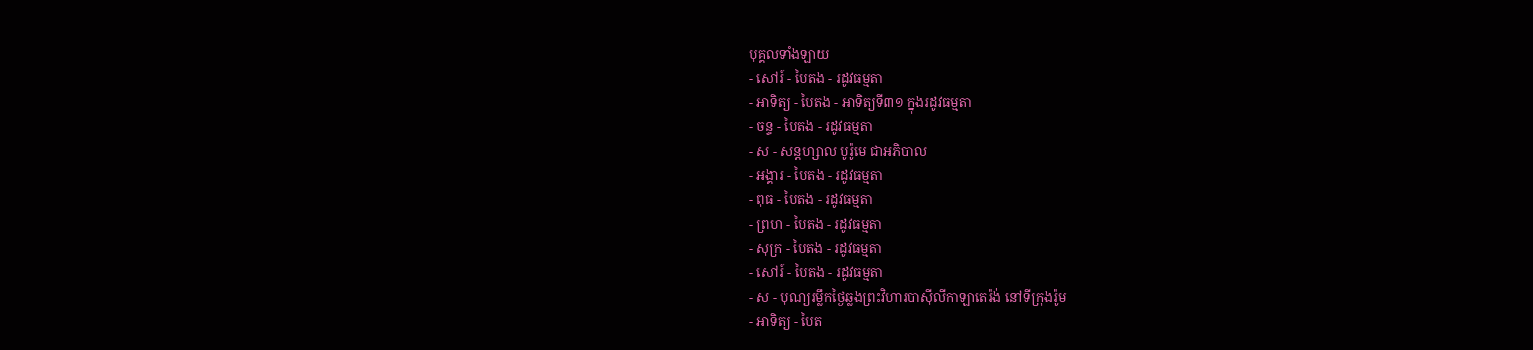បុគ្គលទាំងឡាយ
- សៅរ៍ - បៃតង - រដូវធម្មតា
- អាទិត្យ - បៃតង - អាទិត្យទី៣១ ក្នុងរដូវធម្មតា
- ចន្ទ - បៃតង - រដូវធម្មតា
- ស - សន្ដហ្សាល បូរ៉ូមេ ជាអភិបាល
- អង្គារ - បៃតង - រដូវធម្មតា
- ពុធ - បៃតង - រដូវធម្មតា
- ព្រហ - បៃតង - រដូវធម្មតា
- សុក្រ - បៃតង - រដូវធម្មតា
- សៅរ៍ - បៃតង - រដូវធម្មតា
- ស - បុណ្យរម្លឹកថ្ងៃឆ្លងព្រះវិហារបាស៊ីលីកាឡាតេរ៉ង់ នៅទីក្រុងរ៉ូម
- អាទិត្យ - បៃត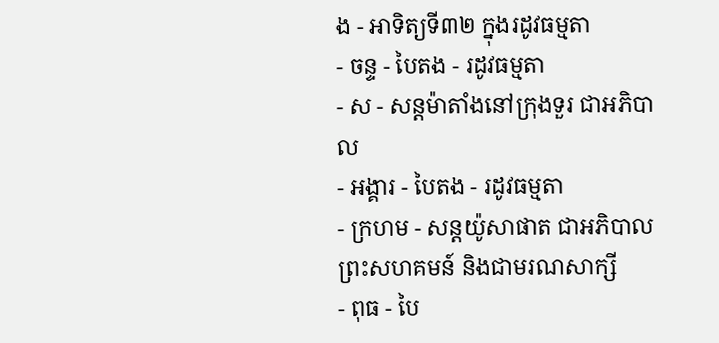ង - អាទិត្យទី៣២ ក្នុងរដូវធម្មតា
- ចន្ទ - បៃតង - រដូវធម្មតា
- ស - សន្ដម៉ាតាំងនៅក្រុងទួរ ជាអភិបាល
- អង្គារ - បៃតង - រដូវធម្មតា
- ក្រហម - សន្ដយ៉ូសាផាត ជាអភិបាលព្រះសហគមន៍ និងជាមរណសាក្សី
- ពុធ - បៃ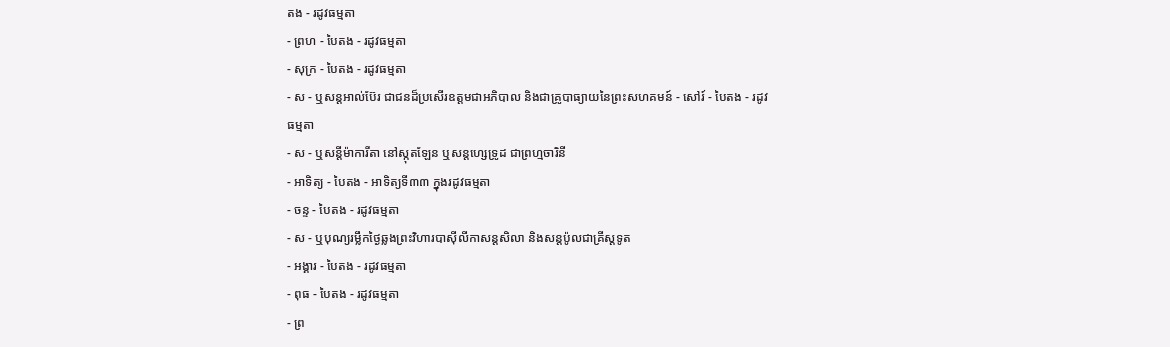តង - រដូវធម្មតា
- ព្រហ - បៃតង - រដូវធម្មតា
- សុក្រ - បៃតង - រដូវធម្មតា
- ស - ឬសន្ដអាល់ប៊ែរ ជាជនដ៏ប្រសើរឧត្ដមជាអភិបាល និងជាគ្រូបាធ្យាយនៃព្រះសហគមន៍ - សៅរ៍ - បៃតង - រដូវធម្មតា
- ស - ឬសន្ដីម៉ាការីតា នៅស្កុតឡែន ឬសន្ដហ្សេទ្រូដ ជាព្រហ្មចារិនី
- អាទិត្យ - បៃតង - អាទិត្យទី៣៣ ក្នុងរដូវធម្មតា
- ចន្ទ - បៃតង - រដូវធម្មតា
- ស - ឬបុណ្យរម្លឹកថ្ងៃឆ្លងព្រះវិហារបាស៊ីលីកាសន្ដសិលា និងសន្ដប៉ូលជាគ្រីស្ដទូត
- អង្គារ - បៃតង - រដូវធម្មតា
- ពុធ - បៃតង - រដូវធម្មតា
- ព្រ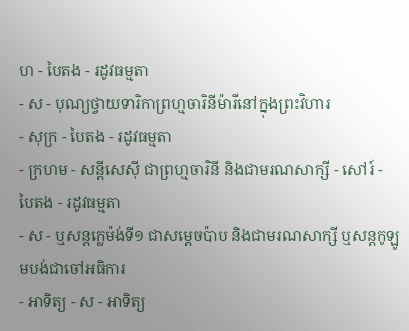ហ - បៃតង - រដូវធម្មតា
- ស - បុណ្យថ្វាយទារិកាព្រហ្មចារិនីម៉ារីនៅក្នុងព្រះវិហារ
- សុក្រ - បៃតង - រដូវធម្មតា
- ក្រហម - សន្ដីសេស៊ី ជាព្រហ្មចារិនី និងជាមរណសាក្សី - សៅរ៍ - បៃតង - រដូវធម្មតា
- ស - ឬសន្ដក្លេម៉ង់ទី១ ជាសម្ដេចប៉ាប និងជាមរណសាក្សី ឬសន្ដកូឡូមបង់ជាចៅអធិការ
- អាទិត្យ - ស - អាទិត្យ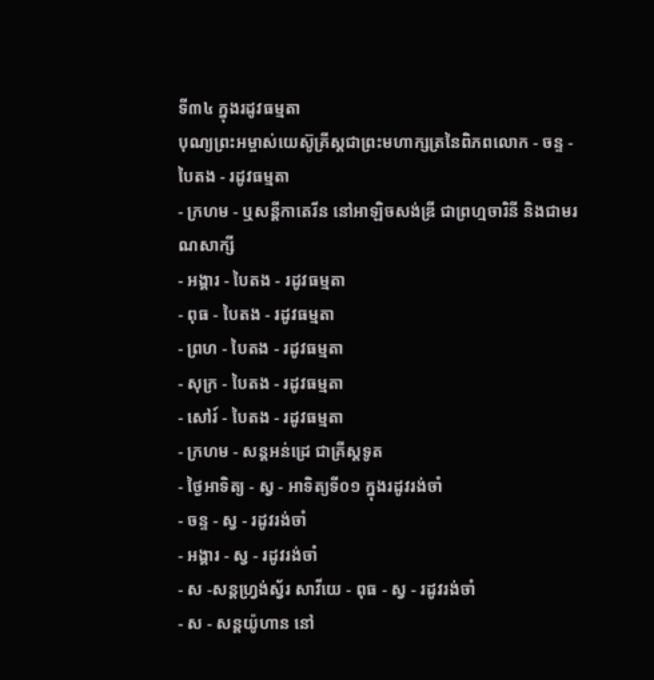ទី៣៤ ក្នុងរដូវធម្មតា
បុណ្យព្រះអម្ចាស់យេស៊ូគ្រីស្ដជាព្រះមហាក្សត្រនៃពិភពលោក - ចន្ទ - បៃតង - រដូវធម្មតា
- ក្រហម - ឬសន្ដីកាតេរីន នៅអាឡិចសង់ឌ្រី ជាព្រហ្មចារិនី និងជាមរណសាក្សី
- អង្គារ - បៃតង - រដូវធម្មតា
- ពុធ - បៃតង - រដូវធម្មតា
- ព្រហ - បៃតង - រដូវធម្មតា
- សុក្រ - បៃតង - រដូវធម្មតា
- សៅរ៍ - បៃតង - រដូវធម្មតា
- ក្រហម - សន្ដអន់ដ្រេ ជាគ្រីស្ដទូត
- ថ្ងៃអាទិត្យ - ស្វ - អាទិត្យទី០១ ក្នុងរដូវរង់ចាំ
- ចន្ទ - ស្វ - រដូវរង់ចាំ
- អង្គារ - ស្វ - រដូវរង់ចាំ
- ស -សន្ដហ្វ្រង់ស្វ័រ សាវីយេ - ពុធ - ស្វ - រដូវរង់ចាំ
- ស - សន្ដយ៉ូហាន នៅ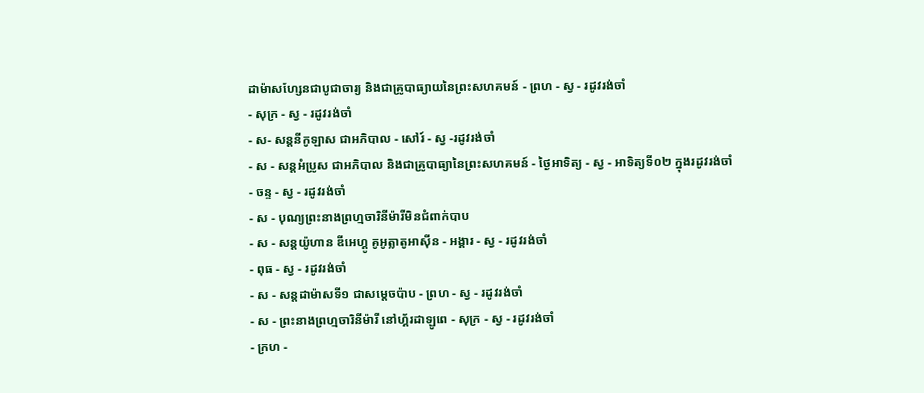ដាម៉ាសហ្សែនជាបូជាចារ្យ និងជាគ្រូបាធ្យាយនៃព្រះសហគមន៍ - ព្រហ - ស្វ - រដូវរង់ចាំ
- សុក្រ - ស្វ - រដូវរង់ចាំ
- ស- សន្ដនីកូឡាស ជាអភិបាល - សៅរ៍ - ស្វ -រដូវរង់ចាំ
- ស - សន្ដអំប្រូស ជាអភិបាល និងជាគ្រូបាធ្យានៃព្រះសហគមន៍ - ថ្ងៃអាទិត្យ - ស្វ - អាទិត្យទី០២ ក្នុងរដូវរង់ចាំ
- ចន្ទ - ស្វ - រដូវរង់ចាំ
- ស - បុណ្យព្រះនាងព្រហ្មចារិនីម៉ារីមិនជំពាក់បាប
- ស - សន្ដយ៉ូហាន ឌីអេហ្គូ គូអូត្លាតូអាស៊ីន - អង្គារ - ស្វ - រដូវរង់ចាំ
- ពុធ - ស្វ - រដូវរង់ចាំ
- ស - សន្ដដាម៉ាសទី១ ជាសម្ដេចប៉ាប - ព្រហ - ស្វ - រដូវរង់ចាំ
- ស - ព្រះនាងព្រហ្មចារិនីម៉ារី នៅហ្គ័រដាឡូពេ - សុក្រ - ស្វ - រដូវរង់ចាំ
- ក្រហ -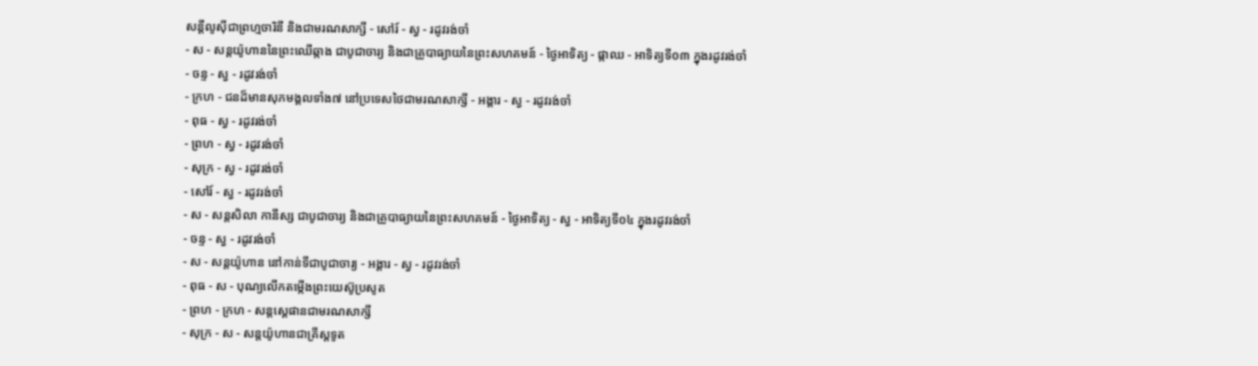សន្ដីលូស៊ីជាព្រហ្មចារិនី និងជាមរណសាក្សី - សៅរ៍ - ស្វ - រដូវរង់ចាំ
- ស - សន្ដយ៉ូហាននៃព្រះឈើឆ្កាង ជាបូជាចារ្យ និងជាគ្រូបាធ្យាយនៃព្រះសហគមន៍ - ថ្ងៃអាទិត្យ - ផ្កាឈ - អាទិត្យទី០៣ ក្នុងរដូវរង់ចាំ
- ចន្ទ - ស្វ - រដូវរង់ចាំ
- ក្រហ - ជនដ៏មានសុភមង្គលទាំង៧ នៅប្រទេសថៃជាមរណសាក្សី - អង្គារ - ស្វ - រដូវរង់ចាំ
- ពុធ - ស្វ - រដូវរង់ចាំ
- ព្រហ - ស្វ - រដូវរង់ចាំ
- សុក្រ - ស្វ - រដូវរង់ចាំ
- សៅរ៍ - ស្វ - រដូវរង់ចាំ
- ស - សន្ដសិលា កានីស្ស ជាបូជាចារ្យ និងជាគ្រូបាធ្យាយនៃព្រះសហគមន៍ - ថ្ងៃអាទិត្យ - ស្វ - អាទិត្យទី០៤ ក្នុងរដូវរង់ចាំ
- ចន្ទ - ស្វ - រដូវរង់ចាំ
- ស - សន្ដយ៉ូហាន នៅកាន់ទីជាបូជាចារ្យ - អង្គារ - ស្វ - រដូវរង់ចាំ
- ពុធ - ស - បុណ្យលើកតម្កើងព្រះយេស៊ូប្រសូត
- ព្រហ - ក្រហ - សន្តស្តេផានជាមរណសាក្សី
- សុក្រ - ស - សន្តយ៉ូហានជាគ្រីស្តទូត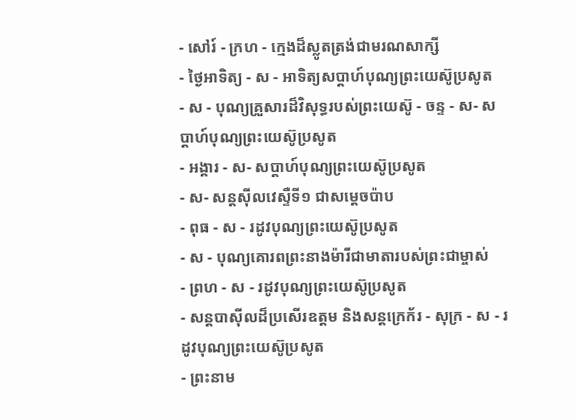- សៅរ៍ - ក្រហ - ក្មេងដ៏ស្លូតត្រង់ជាមរណសាក្សី
- ថ្ងៃអាទិត្យ - ស - អាទិត្យសប្ដាហ៍បុណ្យព្រះយេស៊ូប្រសូត
- ស - បុណ្យគ្រួសារដ៏វិសុទ្ធរបស់ព្រះយេស៊ូ - ចន្ទ - ស- សប្ដាហ៍បុណ្យព្រះយេស៊ូប្រសូត
- អង្គារ - ស- សប្ដាហ៍បុណ្យព្រះយេស៊ូប្រសូត
- ស- សន្ដស៊ីលវេស្ទឺទី១ ជាសម្ដេចប៉ាប
- ពុធ - ស - រដូវបុណ្យព្រះយេស៊ូប្រសូត
- ស - បុណ្យគោរពព្រះនាងម៉ារីជាមាតារបស់ព្រះជាម្ចាស់
- ព្រហ - ស - រដូវបុណ្យព្រះយេស៊ូប្រសូត
- សន្ដបាស៊ីលដ៏ប្រសើរឧត្ដម និងសន្ដក្រេក័រ - សុក្រ - ស - រដូវបុណ្យព្រះយេស៊ូប្រសូត
- ព្រះនាម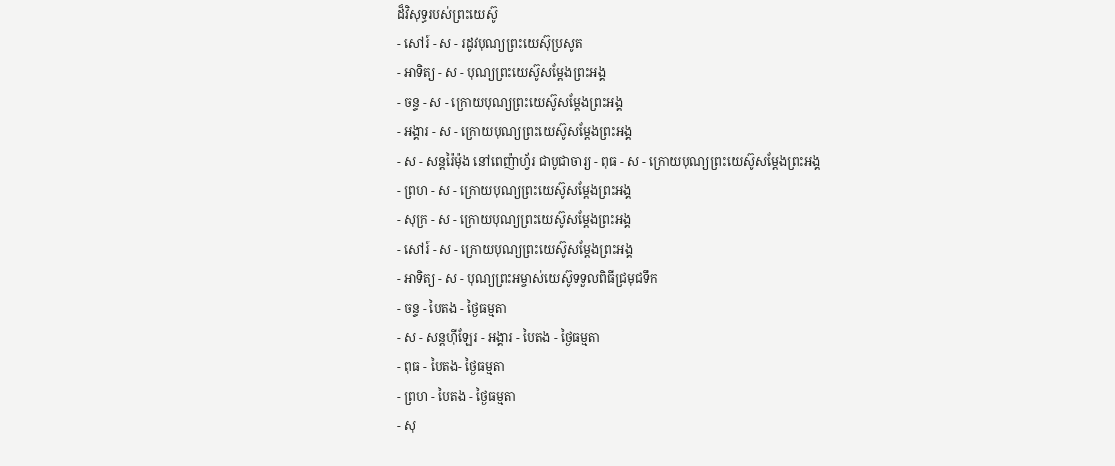ដ៏វិសុទ្ធរបស់ព្រះយេស៊ូ
- សៅរ៍ - ស - រដូវបុណ្យព្រះយេស៊ុប្រសូត
- អាទិត្យ - ស - បុណ្យព្រះយេស៊ូសម្ដែងព្រះអង្គ
- ចន្ទ - ស - ក្រោយបុណ្យព្រះយេស៊ូសម្ដែងព្រះអង្គ
- អង្គារ - ស - ក្រោយបុណ្យព្រះយេស៊ូសម្ដែងព្រះអង្គ
- ស - សន្ដរ៉ៃម៉ុង នៅពេញ៉ាហ្វ័រ ជាបូជាចារ្យ - ពុធ - ស - ក្រោយបុណ្យព្រះយេស៊ូសម្ដែងព្រះអង្គ
- ព្រហ - ស - ក្រោយបុណ្យព្រះយេស៊ូសម្ដែងព្រះអង្គ
- សុក្រ - ស - ក្រោយបុណ្យព្រះយេស៊ូសម្ដែងព្រះអង្គ
- សៅរ៍ - ស - ក្រោយបុណ្យព្រះយេស៊ូសម្ដែងព្រះអង្គ
- អាទិត្យ - ស - បុណ្យព្រះអម្ចាស់យេស៊ូទទួលពិធីជ្រមុជទឹក
- ចន្ទ - បៃតង - ថ្ងៃធម្មតា
- ស - សន្ដហ៊ីឡែរ - អង្គារ - បៃតង - ថ្ងៃធម្មតា
- ពុធ - បៃតង- ថ្ងៃធម្មតា
- ព្រហ - បៃតង - ថ្ងៃធម្មតា
- សុ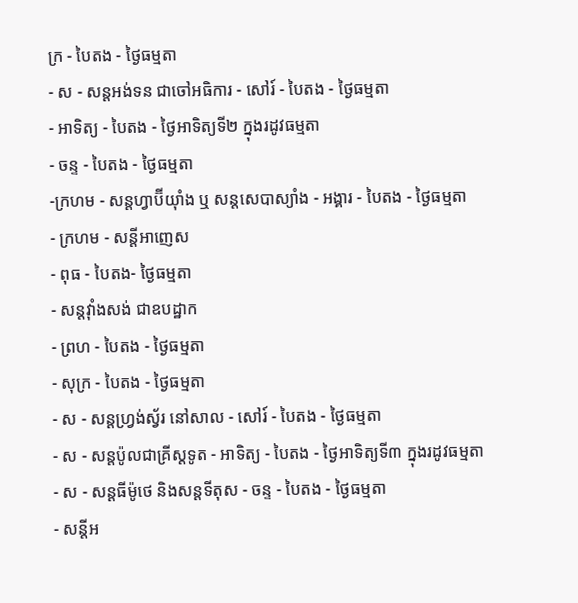ក្រ - បៃតង - ថ្ងៃធម្មតា
- ស - សន្ដអង់ទន ជាចៅអធិការ - សៅរ៍ - បៃតង - ថ្ងៃធម្មតា
- អាទិត្យ - បៃតង - ថ្ងៃអាទិត្យទី២ ក្នុងរដូវធម្មតា
- ចន្ទ - បៃតង - ថ្ងៃធម្មតា
-ក្រហម - សន្ដហ្វាប៊ីយ៉ាំង ឬ សន្ដសេបាស្យាំង - អង្គារ - បៃតង - ថ្ងៃធម្មតា
- ក្រហម - សន្ដីអាញេស
- ពុធ - បៃតង- ថ្ងៃធម្មតា
- សន្ដវ៉ាំងសង់ ជាឧបដ្ឋាក
- ព្រហ - បៃតង - ថ្ងៃធម្មតា
- សុក្រ - បៃតង - ថ្ងៃធម្មតា
- ស - សន្ដហ្វ្រង់ស្វ័រ នៅសាល - សៅរ៍ - បៃតង - ថ្ងៃធម្មតា
- ស - សន្ដប៉ូលជាគ្រីស្ដទូត - អាទិត្យ - បៃតង - ថ្ងៃអាទិត្យទី៣ ក្នុងរដូវធម្មតា
- ស - សន្ដធីម៉ូថេ និងសន្ដទីតុស - ចន្ទ - បៃតង - ថ្ងៃធម្មតា
- សន្ដីអ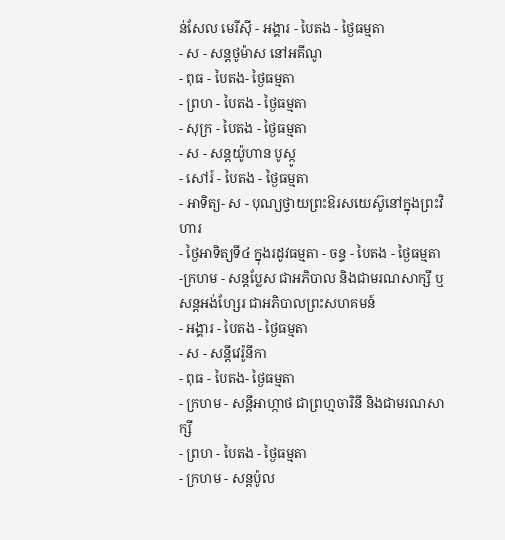ន់សែល មេរីស៊ី - អង្គារ - បៃតង - ថ្ងៃធម្មតា
- ស - សន្ដថូម៉ាស នៅអគីណូ
- ពុធ - បៃតង- ថ្ងៃធម្មតា
- ព្រហ - បៃតង - ថ្ងៃធម្មតា
- សុក្រ - បៃតង - ថ្ងៃធម្មតា
- ស - សន្ដយ៉ូហាន បូស្កូ
- សៅរ៍ - បៃតង - ថ្ងៃធម្មតា
- អាទិត្យ- ស - បុណ្យថ្វាយព្រះឱរសយេស៊ូនៅក្នុងព្រះវិហារ
- ថ្ងៃអាទិត្យទី៤ ក្នុងរដូវធម្មតា - ចន្ទ - បៃតង - ថ្ងៃធម្មតា
-ក្រហម - សន្ដប្លែស ជាអភិបាល និងជាមរណសាក្សី ឬ សន្ដអង់ហ្សែរ ជាអភិបាលព្រះសហគមន៍
- អង្គារ - បៃតង - ថ្ងៃធម្មតា
- ស - សន្ដីវេរ៉ូនីកា
- ពុធ - បៃតង- ថ្ងៃធម្មតា
- ក្រហម - សន្ដីអាហ្កាថ ជាព្រហ្មចារិនី និងជាមរណសាក្សី
- ព្រហ - បៃតង - ថ្ងៃធម្មតា
- ក្រហម - សន្ដប៉ូល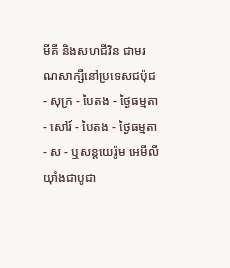មីគី និងសហជីវិន ជាមរណសាក្សីនៅប្រទេសជប៉ុជ
- សុក្រ - បៃតង - ថ្ងៃធម្មតា
- សៅរ៍ - បៃតង - ថ្ងៃធម្មតា
- ស - ឬសន្ដយេរ៉ូម អេមីលីយ៉ាំងជាបូជា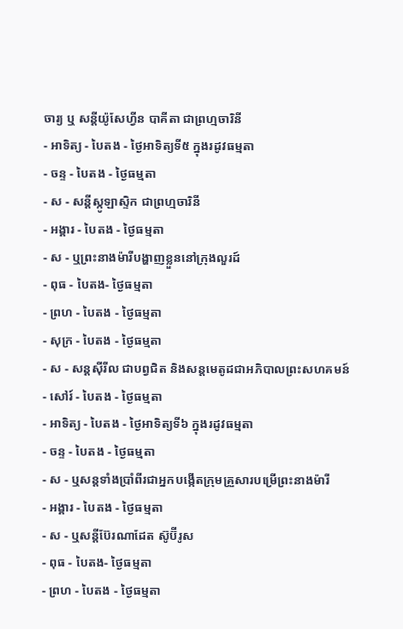ចារ្យ ឬ សន្ដីយ៉ូសែហ្វីន បាគីតា ជាព្រហ្មចារិនី
- អាទិត្យ - បៃតង - ថ្ងៃអាទិត្យទី៥ ក្នុងរដូវធម្មតា
- ចន្ទ - បៃតង - ថ្ងៃធម្មតា
- ស - សន្ដីស្កូឡាស្ទិក ជាព្រហ្មចារិនី
- អង្គារ - បៃតង - ថ្ងៃធម្មតា
- ស - ឬព្រះនាងម៉ារីបង្ហាញខ្លួននៅក្រុងលួរដ៍
- ពុធ - បៃតង- ថ្ងៃធម្មតា
- ព្រហ - បៃតង - ថ្ងៃធម្មតា
- សុក្រ - បៃតង - ថ្ងៃធម្មតា
- ស - សន្ដស៊ីរីល ជាបព្វជិត និងសន្ដមេតូដជាអភិបាលព្រះសហគមន៍
- សៅរ៍ - បៃតង - ថ្ងៃធម្មតា
- អាទិត្យ - បៃតង - ថ្ងៃអាទិត្យទី៦ ក្នុងរដូវធម្មតា
- ចន្ទ - បៃតង - ថ្ងៃធម្មតា
- ស - ឬសន្ដទាំងប្រាំពីរជាអ្នកបង្កើតក្រុមគ្រួសារបម្រើព្រះនាងម៉ារី
- អង្គារ - បៃតង - ថ្ងៃធម្មតា
- ស - ឬសន្ដីប៊ែរណាដែត ស៊ូប៊ីរូស
- ពុធ - បៃតង- ថ្ងៃធម្មតា
- ព្រហ - បៃតង - ថ្ងៃធម្មតា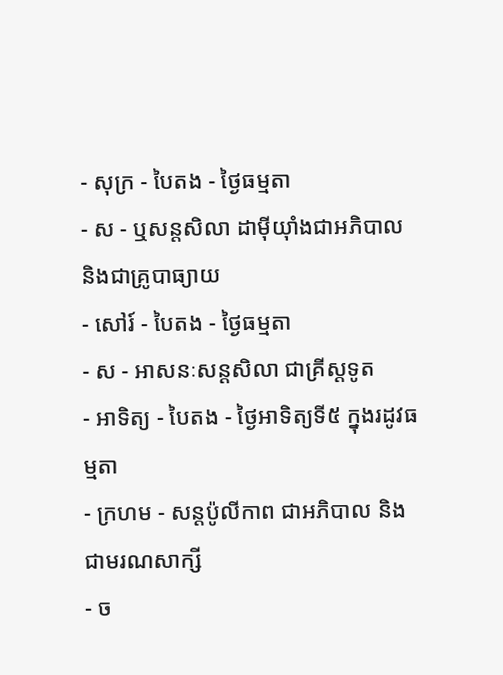- សុក្រ - បៃតង - ថ្ងៃធម្មតា
- ស - ឬសន្ដសិលា ដាម៉ីយ៉ាំងជាអភិបាល និងជាគ្រូបាធ្យាយ
- សៅរ៍ - បៃតង - ថ្ងៃធម្មតា
- ស - អាសនៈសន្ដសិលា ជាគ្រីស្ដទូត
- អាទិត្យ - បៃតង - ថ្ងៃអាទិត្យទី៥ ក្នុងរដូវធម្មតា
- ក្រហម - សន្ដប៉ូលីកាព ជាអភិបាល និងជាមរណសាក្សី
- ច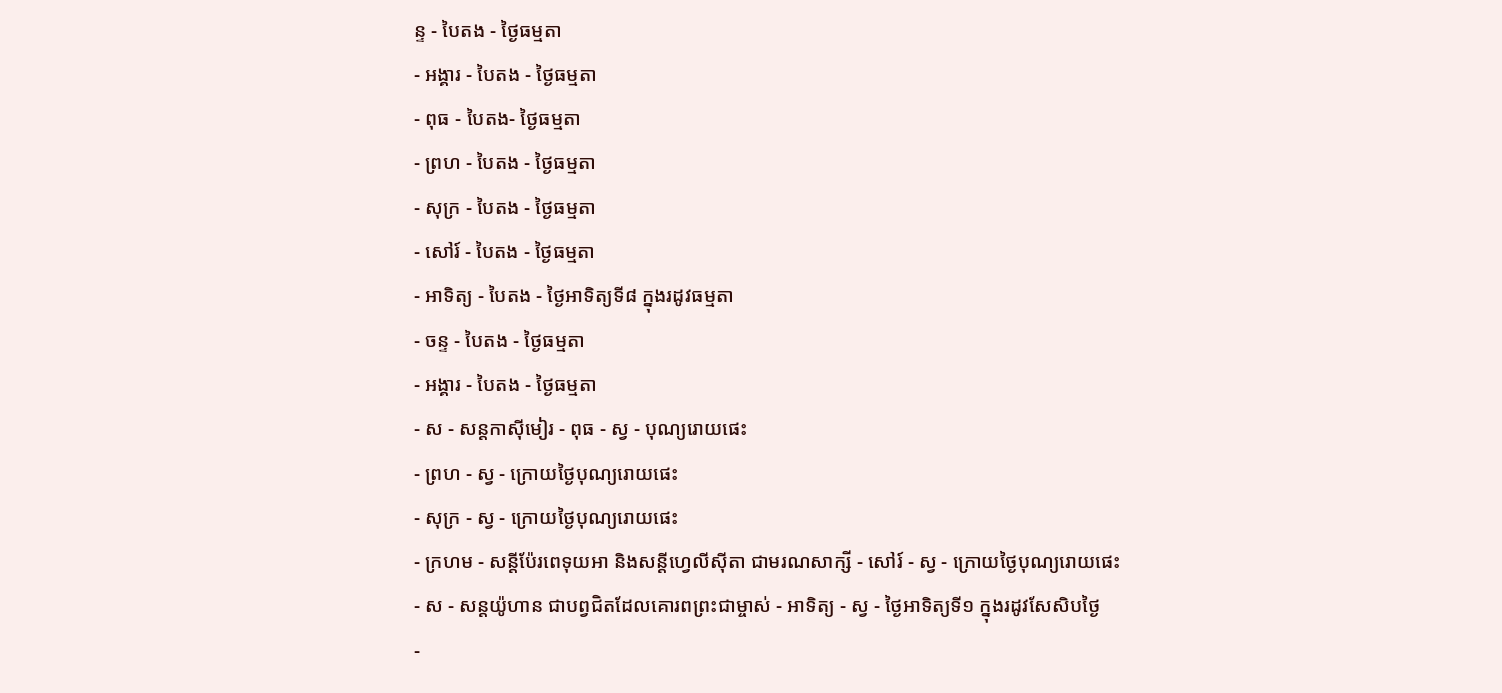ន្ទ - បៃតង - ថ្ងៃធម្មតា
- អង្គារ - បៃតង - ថ្ងៃធម្មតា
- ពុធ - បៃតង- ថ្ងៃធម្មតា
- ព្រហ - បៃតង - ថ្ងៃធម្មតា
- សុក្រ - បៃតង - ថ្ងៃធម្មតា
- សៅរ៍ - បៃតង - ថ្ងៃធម្មតា
- អាទិត្យ - បៃតង - ថ្ងៃអាទិត្យទី៨ ក្នុងរដូវធម្មតា
- ចន្ទ - បៃតង - ថ្ងៃធម្មតា
- អង្គារ - បៃតង - ថ្ងៃធម្មតា
- ស - សន្ដកាស៊ីមៀរ - ពុធ - ស្វ - បុណ្យរោយផេះ
- ព្រហ - ស្វ - ក្រោយថ្ងៃបុណ្យរោយផេះ
- សុក្រ - ស្វ - ក្រោយថ្ងៃបុណ្យរោយផេះ
- ក្រហម - សន្ដីប៉ែរពេទុយអា និងសន្ដីហ្វេលីស៊ីតា ជាមរណសាក្សី - សៅរ៍ - ស្វ - ក្រោយថ្ងៃបុណ្យរោយផេះ
- ស - សន្ដយ៉ូហាន ជាបព្វជិតដែលគោរពព្រះជាម្ចាស់ - អាទិត្យ - ស្វ - ថ្ងៃអាទិត្យទី១ ក្នុងរដូវសែសិបថ្ងៃ
-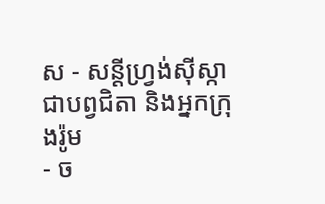ស - សន្ដីហ្វ្រង់ស៊ីស្កា ជាបព្វជិតា និងអ្នកក្រុងរ៉ូម
- ច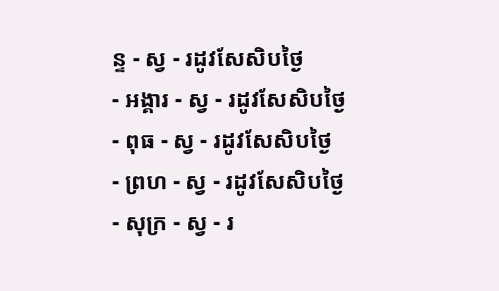ន្ទ - ស្វ - រដូវសែសិបថ្ងៃ
- អង្គារ - ស្វ - រដូវសែសិបថ្ងៃ
- ពុធ - ស្វ - រដូវសែសិបថ្ងៃ
- ព្រហ - ស្វ - រដូវសែសិបថ្ងៃ
- សុក្រ - ស្វ - រ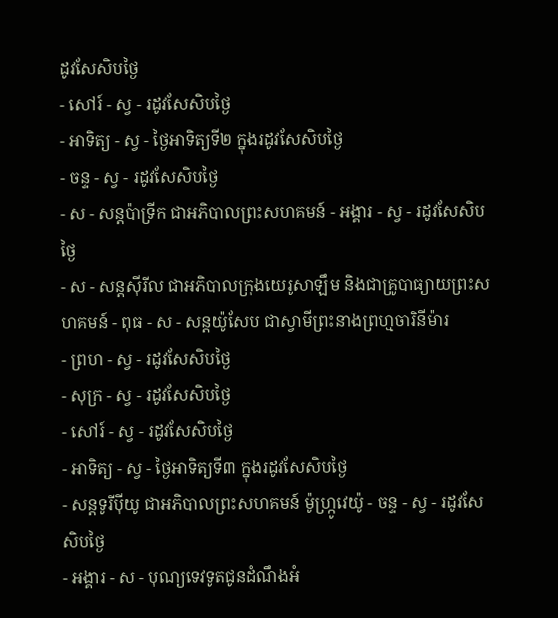ដូវសែសិបថ្ងៃ
- សៅរ៍ - ស្វ - រដូវសែសិបថ្ងៃ
- អាទិត្យ - ស្វ - ថ្ងៃអាទិត្យទី២ ក្នុងរដូវសែសិបថ្ងៃ
- ចន្ទ - ស្វ - រដូវសែសិបថ្ងៃ
- ស - សន្ដប៉ាទ្រីក ជាអភិបាលព្រះសហគមន៍ - អង្គារ - ស្វ - រដូវសែសិបថ្ងៃ
- ស - សន្ដស៊ីរីល ជាអភិបាលក្រុងយេរូសាឡឹម និងជាគ្រូបាធ្យាយព្រះសហគមន៍ - ពុធ - ស - សន្ដយ៉ូសែប ជាស្វាមីព្រះនាងព្រហ្មចារិនីម៉ារ
- ព្រហ - ស្វ - រដូវសែសិបថ្ងៃ
- សុក្រ - ស្វ - រដូវសែសិបថ្ងៃ
- សៅរ៍ - ស្វ - រដូវសែសិបថ្ងៃ
- អាទិត្យ - ស្វ - ថ្ងៃអាទិត្យទី៣ ក្នុងរដូវសែសិបថ្ងៃ
- សន្ដទូរីប៉ីយូ ជាអភិបាលព្រះសហគមន៍ ម៉ូហ្ក្រូវេយ៉ូ - ចន្ទ - ស្វ - រដូវសែសិបថ្ងៃ
- អង្គារ - ស - បុណ្យទេវទូតជូនដំណឹងអំ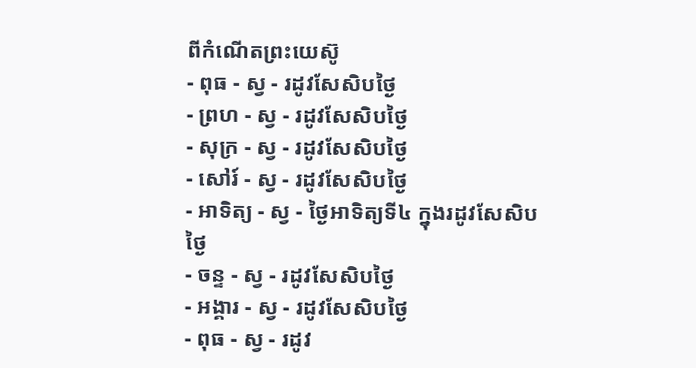ពីកំណើតព្រះយេស៊ូ
- ពុធ - ស្វ - រដូវសែសិបថ្ងៃ
- ព្រហ - ស្វ - រដូវសែសិបថ្ងៃ
- សុក្រ - ស្វ - រដូវសែសិបថ្ងៃ
- សៅរ៍ - ស្វ - រដូវសែសិបថ្ងៃ
- អាទិត្យ - ស្វ - ថ្ងៃអាទិត្យទី៤ ក្នុងរដូវសែសិបថ្ងៃ
- ចន្ទ - ស្វ - រដូវសែសិបថ្ងៃ
- អង្គារ - ស្វ - រដូវសែសិបថ្ងៃ
- ពុធ - ស្វ - រដូវ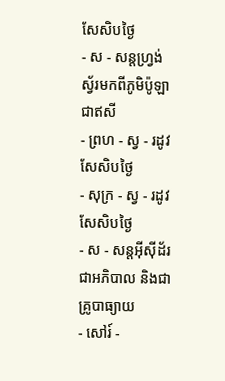សែសិបថ្ងៃ
- ស - សន្ដហ្វ្រង់ស្វ័រមកពីភូមិប៉ូឡា ជាឥសី
- ព្រហ - ស្វ - រដូវសែសិបថ្ងៃ
- សុក្រ - ស្វ - រដូវសែសិបថ្ងៃ
- ស - សន្ដអ៊ីស៊ីដ័រ ជាអភិបាល និងជាគ្រូបាធ្យាយ
- សៅរ៍ -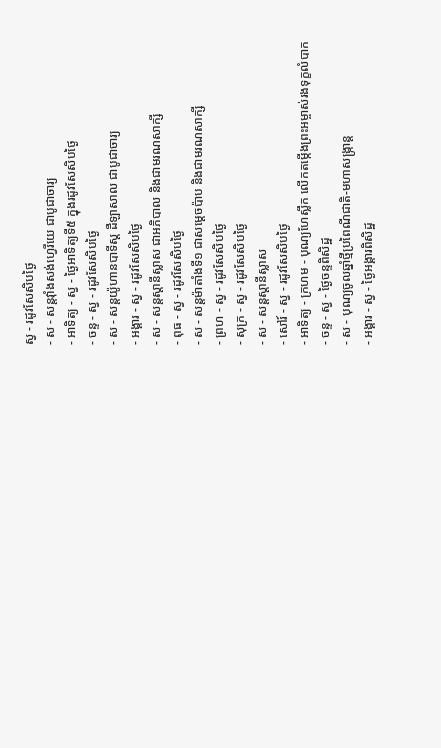ស្វ - រដូវសែសិបថ្ងៃ
- ស - សន្ដវ៉ាំងសង់ហ្វេរីយេ ជាបូជាចារ្យ
- អាទិត្យ - ស្វ - ថ្ងៃអាទិត្យទី៥ ក្នុងរដូវសែសិបថ្ងៃ
- ចន្ទ - ស្វ - រដូវសែសិបថ្ងៃ
- ស - សន្ដយ៉ូហានបាទីស្ដ ដឺឡាសាល ជាបូជាចារ្យ
- អង្គារ - ស្វ - រដូវសែសិបថ្ងៃ
- ស - សន្ដស្ដានីស្លាស ជាអភិបាល និងជាមរណសាក្សី
- ពុធ - ស្វ - រដូវសែសិបថ្ងៃ
- ស - សន្ដម៉ាតាំងទី១ ជាសម្ដេចប៉ាប និងជាមរណសាក្សី
- ព្រហ - ស្វ - រដូវសែសិបថ្ងៃ
- សុក្រ - ស្វ - រដូវសែសិបថ្ងៃ
- ស - សន្ដស្ដានីស្លាស
- សៅរ៍ - ស្វ - រដូវសែសិបថ្ងៃ
- អាទិត្យ - ក្រហម - បុណ្យហែស្លឹក លើកតម្កើងព្រះអម្ចាស់រងទុក្ខលំបាក
- ចន្ទ - ស្វ - ថ្ងៃចន្ទពិសិដ្ឋ
- ស - បុណ្យចូលឆ្នាំថ្មីប្រពៃណីជាតិ-មហាសង្រ្កាន្ដ
- អង្គារ - ស្វ - ថ្ងៃអង្គារពិសិដ្ឋ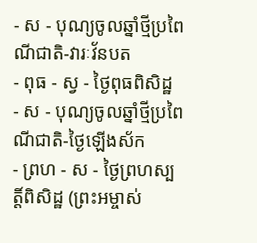- ស - បុណ្យចូលឆ្នាំថ្មីប្រពៃណីជាតិ-វារៈវ័នបត
- ពុធ - ស្វ - ថ្ងៃពុធពិសិដ្ឋ
- ស - បុណ្យចូលឆ្នាំថ្មីប្រពៃណីជាតិ-ថ្ងៃឡើងស័ក
- ព្រហ - ស - ថ្ងៃព្រហស្បត្ដិ៍ពិសិដ្ឋ (ព្រះអម្ចាស់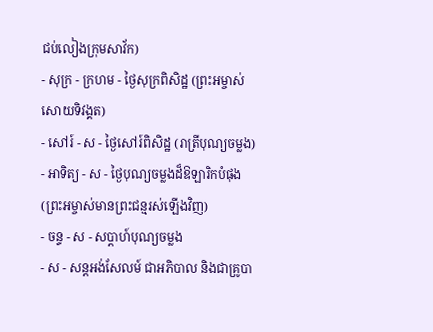ជប់លៀងក្រុមសាវ័ក)
- សុក្រ - ក្រហម - ថ្ងៃសុក្រពិសិដ្ឋ (ព្រះអម្ចាស់សោយទិវង្គត)
- សៅរ៍ - ស - ថ្ងៃសៅរ៍ពិសិដ្ឋ (រាត្រីបុណ្យចម្លង)
- អាទិត្យ - ស - ថ្ងៃបុណ្យចម្លងដ៏ឱឡារិកបំផុង (ព្រះអម្ចាស់មានព្រះជន្មរស់ឡើងវិញ)
- ចន្ទ - ស - សប្ដាហ៍បុណ្យចម្លង
- ស - សន្ដអង់សែលម៍ ជាអភិបាល និងជាគ្រូបា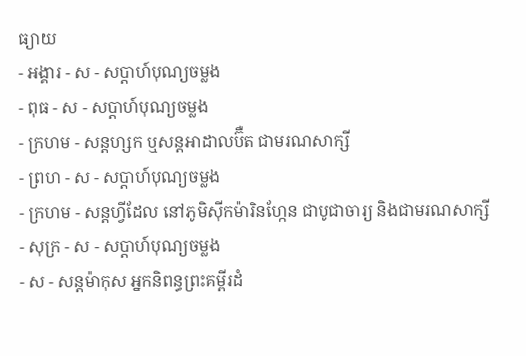ធ្យាយ
- អង្គារ - ស - សប្ដាហ៍បុណ្យចម្លង
- ពុធ - ស - សប្ដាហ៍បុណ្យចម្លង
- ក្រហម - សន្ដហ្សក ឬសន្ដអាដាលប៊ឺត ជាមរណសាក្សី
- ព្រហ - ស - សប្ដាហ៍បុណ្យចម្លង
- ក្រហម - សន្ដហ្វីដែល នៅភូមិស៊ីកម៉ារិនហ្កែន ជាបូជាចារ្យ និងជាមរណសាក្សី
- សុក្រ - ស - សប្ដាហ៍បុណ្យចម្លង
- ស - សន្ដម៉ាកុស អ្នកនិពន្ធព្រះគម្ពីរដំ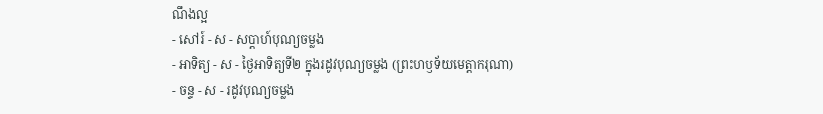ណឹងល្អ
- សៅរ៍ - ស - សប្ដាហ៍បុណ្យចម្លង
- អាទិត្យ - ស - ថ្ងៃអាទិត្យទី២ ក្នុងរដូវបុណ្យចម្លង (ព្រះហឫទ័យមេត្ដាករុណា)
- ចន្ទ - ស - រដូវបុណ្យចម្លង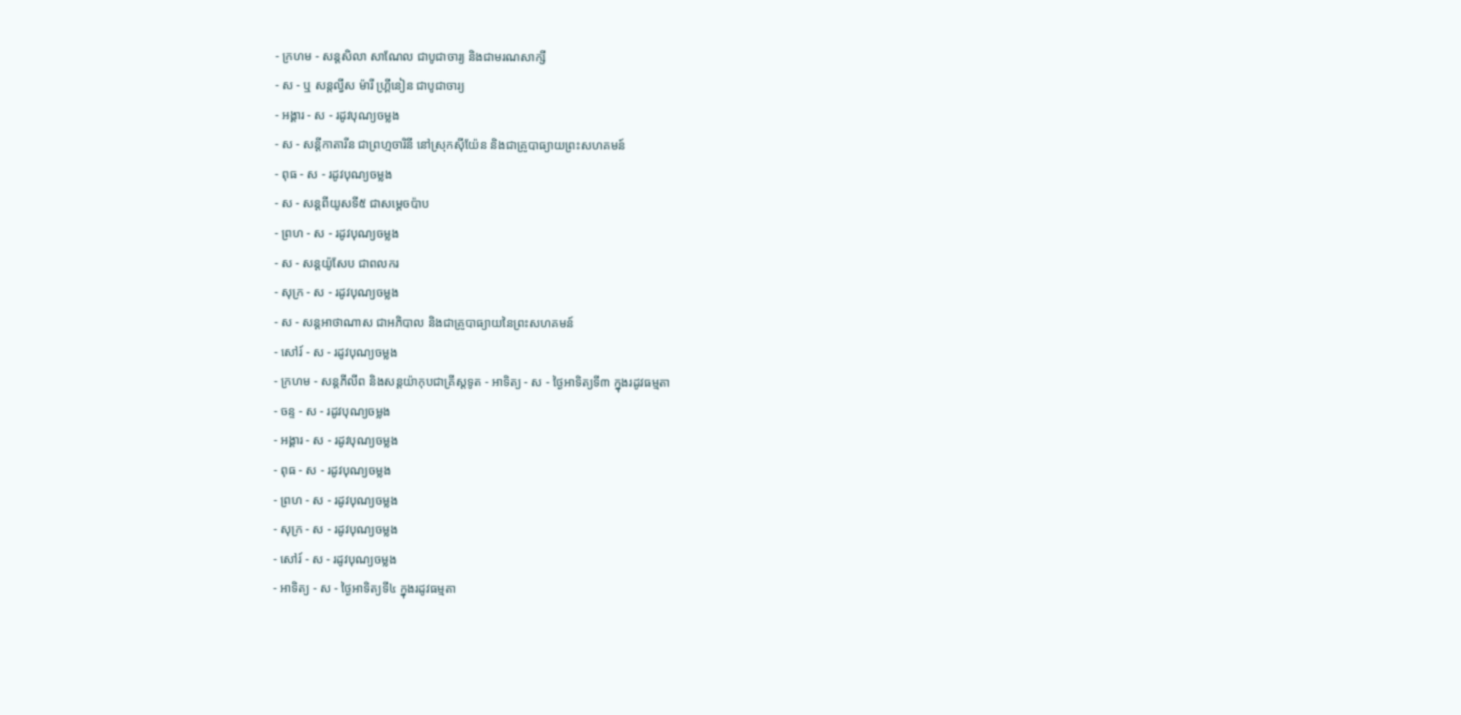- ក្រហម - សន្ដសិលា សាណែល ជាបូជាចារ្យ និងជាមរណសាក្សី
- ស - ឬ សន្ដល្វីស ម៉ារី ហ្គ្រីនៀន ជាបូជាចារ្យ
- អង្គារ - ស - រដូវបុណ្យចម្លង
- ស - សន្ដីកាតារីន ជាព្រហ្មចារិនី នៅស្រុកស៊ីយ៉ែន និងជាគ្រូបាធ្យាយព្រះសហគមន៍
- ពុធ - ស - រដូវបុណ្យចម្លង
- ស - សន្ដពីយូសទី៥ ជាសម្ដេចប៉ាប
- ព្រហ - ស - រដូវបុណ្យចម្លង
- ស - សន្ដយ៉ូសែប ជាពលករ
- សុក្រ - ស - រដូវបុណ្យចម្លង
- ស - សន្ដអាថាណាស ជាអភិបាល និងជាគ្រូបាធ្យាយនៃព្រះសហគមន៍
- សៅរ៍ - ស - រដូវបុណ្យចម្លង
- ក្រហម - សន្ដភីលីព និងសន្ដយ៉ាកុបជាគ្រីស្ដទូត - អាទិត្យ - ស - ថ្ងៃអាទិត្យទី៣ ក្នុងរដូវធម្មតា
- ចន្ទ - ស - រដូវបុណ្យចម្លង
- អង្គារ - ស - រដូវបុណ្យចម្លង
- ពុធ - ស - រដូវបុណ្យចម្លង
- ព្រហ - ស - រដូវបុណ្យចម្លង
- សុក្រ - ស - រដូវបុណ្យចម្លង
- សៅរ៍ - ស - រដូវបុណ្យចម្លង
- អាទិត្យ - ស - ថ្ងៃអាទិត្យទី៤ ក្នុងរដូវធម្មតា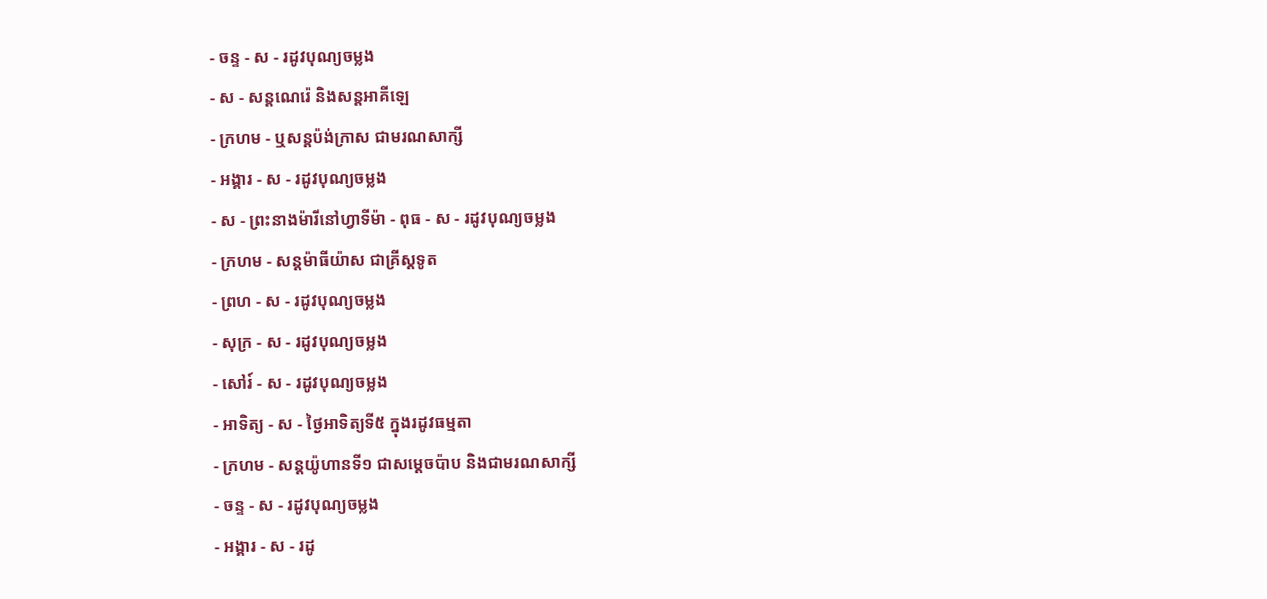- ចន្ទ - ស - រដូវបុណ្យចម្លង
- ស - សន្ដណេរ៉េ និងសន្ដអាគីឡេ
- ក្រហម - ឬសន្ដប៉ង់ក្រាស ជាមរណសាក្សី
- អង្គារ - ស - រដូវបុណ្យចម្លង
- ស - ព្រះនាងម៉ារីនៅហ្វាទីម៉ា - ពុធ - ស - រដូវបុណ្យចម្លង
- ក្រហម - សន្ដម៉ាធីយ៉ាស ជាគ្រីស្ដទូត
- ព្រហ - ស - រដូវបុណ្យចម្លង
- សុក្រ - ស - រដូវបុណ្យចម្លង
- សៅរ៍ - ស - រដូវបុណ្យចម្លង
- អាទិត្យ - ស - ថ្ងៃអាទិត្យទី៥ ក្នុងរដូវធម្មតា
- ក្រហម - សន្ដយ៉ូហានទី១ ជាសម្ដេចប៉ាប និងជាមរណសាក្សី
- ចន្ទ - ស - រដូវបុណ្យចម្លង
- អង្គារ - ស - រដូ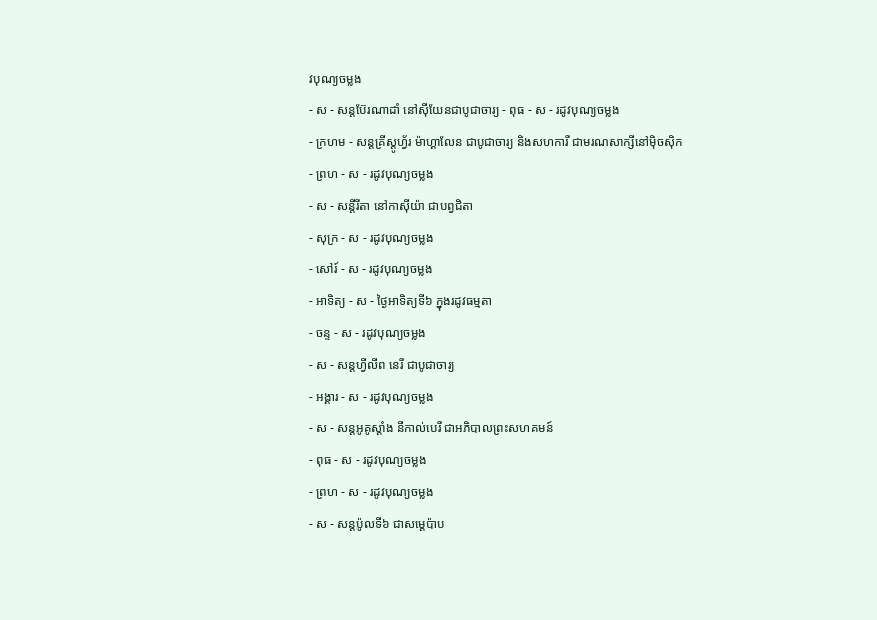វបុណ្យចម្លង
- ស - សន្ដប៊ែរណាដាំ នៅស៊ីយែនជាបូជាចារ្យ - ពុធ - ស - រដូវបុណ្យចម្លង
- ក្រហម - សន្ដគ្រីស្ដូហ្វ័រ ម៉ាហ្គាលែន ជាបូជាចារ្យ និងសហការី ជាមរណសាក្សីនៅម៉ិចស៊ិក
- ព្រហ - ស - រដូវបុណ្យចម្លង
- ស - សន្ដីរីតា នៅកាស៊ីយ៉ា ជាបព្វជិតា
- សុក្រ - ស - រដូវបុណ្យចម្លង
- សៅរ៍ - ស - រដូវបុណ្យចម្លង
- អាទិត្យ - ស - ថ្ងៃអាទិត្យទី៦ ក្នុងរដូវធម្មតា
- ចន្ទ - ស - រដូវបុណ្យចម្លង
- ស - សន្ដហ្វីលីព នេរី ជាបូជាចារ្យ
- អង្គារ - ស - រដូវបុណ្យចម្លង
- ស - សន្ដអូគូស្ដាំង នីកាល់បេរី ជាអភិបាលព្រះសហគមន៍
- ពុធ - ស - រដូវបុណ្យចម្លង
- ព្រហ - ស - រដូវបុណ្យចម្លង
- ស - សន្ដប៉ូលទី៦ ជាសម្ដេប៉ាប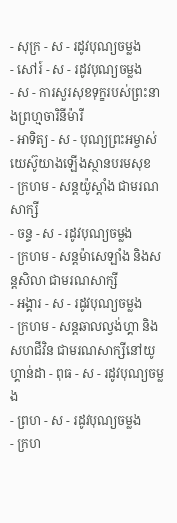- សុក្រ - ស - រដូវបុណ្យចម្លង
- សៅរ៍ - ស - រដូវបុណ្យចម្លង
- ស - ការសួរសុខទុក្ខរបស់ព្រះនាងព្រហ្មចារិនីម៉ារី
- អាទិត្យ - ស - បុណ្យព្រះអម្ចាស់យេស៊ូយាងឡើងស្ថានបរមសុខ
- ក្រហម - សន្ដយ៉ូស្ដាំង ជាមរណសាក្សី
- ចន្ទ - ស - រដូវបុណ្យចម្លង
- ក្រហម - សន្ដម៉ាសេឡាំង និងសន្ដសិលា ជាមរណសាក្សី
- អង្គារ - ស - រដូវបុណ្យចម្លង
- ក្រហម - សន្ដឆាលល្វង់ហ្គា និងសហជីវិន ជាមរណសាក្សីនៅយូហ្គាន់ដា - ពុធ - ស - រដូវបុណ្យចម្លង
- ព្រហ - ស - រដូវបុណ្យចម្លង
- ក្រហ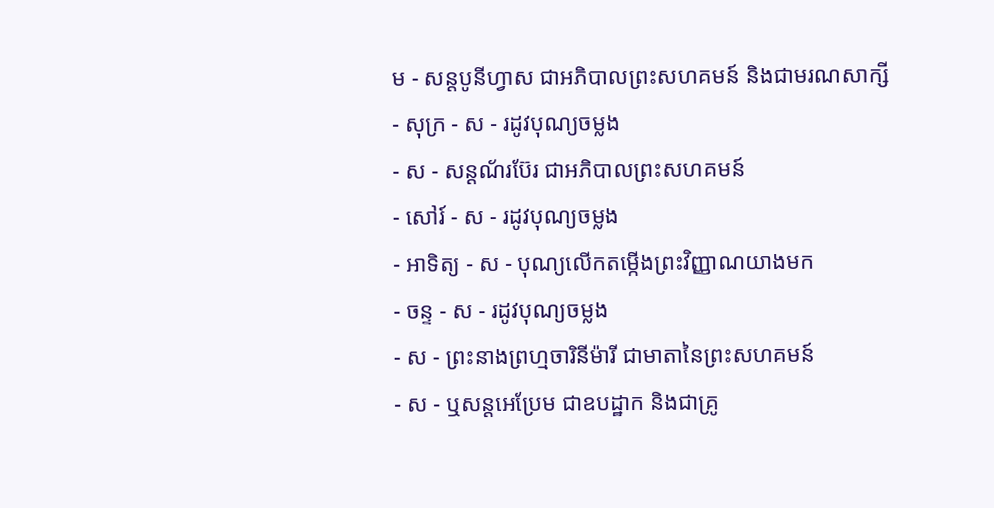ម - សន្ដបូនីហ្វាស ជាអភិបាលព្រះសហគមន៍ និងជាមរណសាក្សី
- សុក្រ - ស - រដូវបុណ្យចម្លង
- ស - សន្ដណ័រប៊ែរ ជាអភិបាលព្រះសហគមន៍
- សៅរ៍ - ស - រដូវបុណ្យចម្លង
- អាទិត្យ - ស - បុណ្យលើកតម្កើងព្រះវិញ្ញាណយាងមក
- ចន្ទ - ស - រដូវបុណ្យចម្លង
- ស - ព្រះនាងព្រហ្មចារិនីម៉ារី ជាមាតានៃព្រះសហគមន៍
- ស - ឬសន្ដអេប្រែម ជាឧបដ្ឋាក និងជាគ្រូ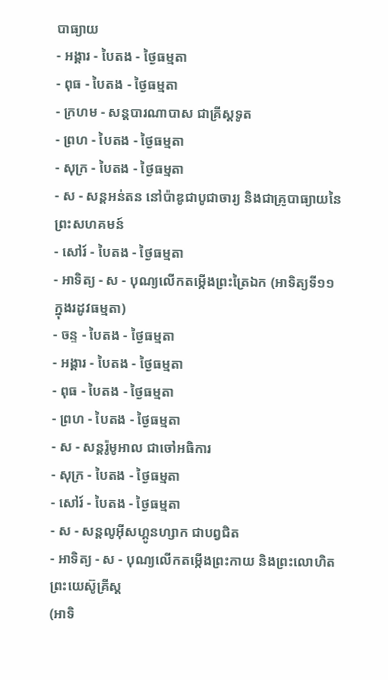បាធ្យាយ
- អង្គារ - បៃតង - ថ្ងៃធម្មតា
- ពុធ - បៃតង - ថ្ងៃធម្មតា
- ក្រហម - សន្ដបារណាបាស ជាគ្រីស្ដទូត
- ព្រហ - បៃតង - ថ្ងៃធម្មតា
- សុក្រ - បៃតង - ថ្ងៃធម្មតា
- ស - សន្ដអន់តន នៅប៉ាឌូជាបូជាចារ្យ និងជាគ្រូបាធ្យាយនៃព្រះសហគមន៍
- សៅរ៍ - បៃតង - ថ្ងៃធម្មតា
- អាទិត្យ - ស - បុណ្យលើកតម្កើងព្រះត្រៃឯក (អាទិត្យទី១១ ក្នុងរដូវធម្មតា)
- ចន្ទ - បៃតង - ថ្ងៃធម្មតា
- អង្គារ - បៃតង - ថ្ងៃធម្មតា
- ពុធ - បៃតង - ថ្ងៃធម្មតា
- ព្រហ - បៃតង - ថ្ងៃធម្មតា
- ស - សន្ដរ៉ូមូអាល ជាចៅអធិការ
- សុក្រ - បៃតង - ថ្ងៃធម្មតា
- សៅរ៍ - បៃតង - ថ្ងៃធម្មតា
- ស - សន្ដលូអ៊ីសហ្គូនហ្សាក ជាបព្វជិត
- អាទិត្យ - ស - បុណ្យលើកតម្កើងព្រះកាយ និងព្រះលោហិតព្រះយេស៊ូគ្រីស្ដ
(អាទិ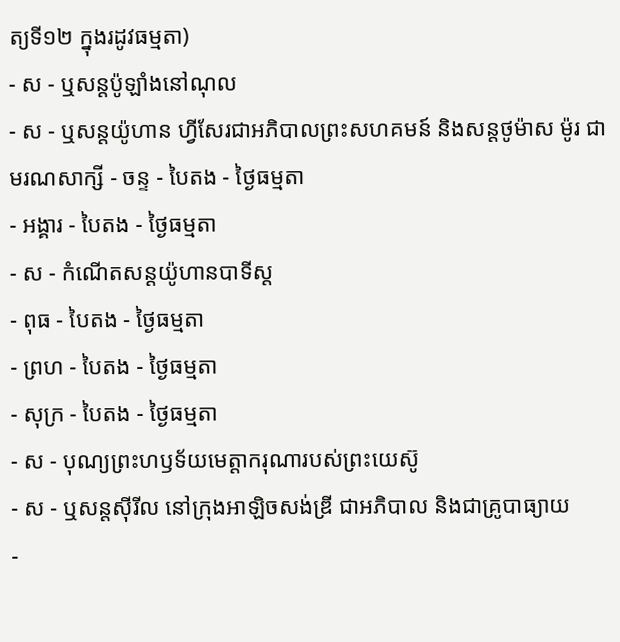ត្យទី១២ ក្នុងរដូវធម្មតា)
- ស - ឬសន្ដប៉ូឡាំងនៅណុល
- ស - ឬសន្ដយ៉ូហាន ហ្វីសែរជាអភិបាលព្រះសហគមន៍ និងសន្ដថូម៉ាស ម៉ូរ ជាមរណសាក្សី - ចន្ទ - បៃតង - ថ្ងៃធម្មតា
- អង្គារ - បៃតង - ថ្ងៃធម្មតា
- ស - កំណើតសន្ដយ៉ូហានបាទីស្ដ
- ពុធ - បៃតង - ថ្ងៃធម្មតា
- ព្រហ - បៃតង - ថ្ងៃធម្មតា
- សុក្រ - បៃតង - ថ្ងៃធម្មតា
- ស - បុណ្យព្រះហឫទ័យមេត្ដាករុណារបស់ព្រះយេស៊ូ
- ស - ឬសន្ដស៊ីរីល នៅក្រុងអាឡិចសង់ឌ្រី ជាអភិបាល និងជាគ្រូបាធ្យាយ
-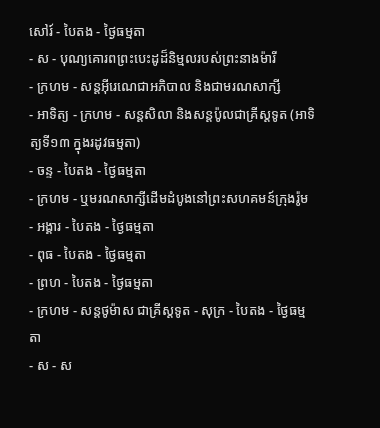សៅរ៍ - បៃតង - ថ្ងៃធម្មតា
- ស - បុណ្យគោរពព្រះបេះដូដ៏និម្មលរបស់ព្រះនាងម៉ារី
- ក្រហម - សន្ដអ៊ីរេណេជាអភិបាល និងជាមរណសាក្សី
- អាទិត្យ - ក្រហម - សន្ដសិលា និងសន្ដប៉ូលជាគ្រីស្ដទូត (អាទិត្យទី១៣ ក្នុងរដូវធម្មតា)
- ចន្ទ - បៃតង - ថ្ងៃធម្មតា
- ក្រហម - ឬមរណសាក្សីដើមដំបូងនៅព្រះសហគមន៍ក្រុងរ៉ូម
- អង្គារ - បៃតង - ថ្ងៃធម្មតា
- ពុធ - បៃតង - ថ្ងៃធម្មតា
- ព្រហ - បៃតង - ថ្ងៃធម្មតា
- ក្រហម - សន្ដថូម៉ាស ជាគ្រីស្ដទូត - សុក្រ - បៃតង - ថ្ងៃធម្មតា
- ស - ស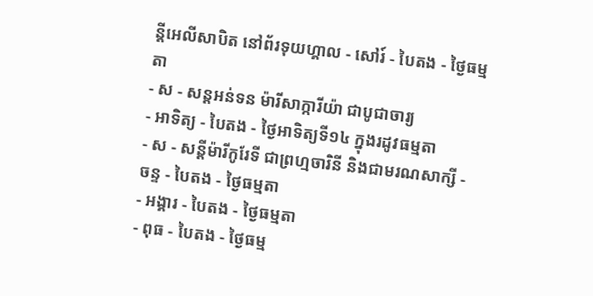ន្ដីអេលីសាបិត នៅព័រទុយហ្គាល - សៅរ៍ - បៃតង - ថ្ងៃធម្មតា
- ស - សន្ដអន់ទន ម៉ារីសាក្ការីយ៉ា ជាបូជាចារ្យ
- អាទិត្យ - បៃតង - ថ្ងៃអាទិត្យទី១៤ ក្នុងរដូវធម្មតា
- ស - សន្ដីម៉ារីកូរែទី ជាព្រហ្មចារិនី និងជាមរណសាក្សី - ចន្ទ - បៃតង - ថ្ងៃធម្មតា
- អង្គារ - បៃតង - ថ្ងៃធម្មតា
- ពុធ - បៃតង - ថ្ងៃធម្ម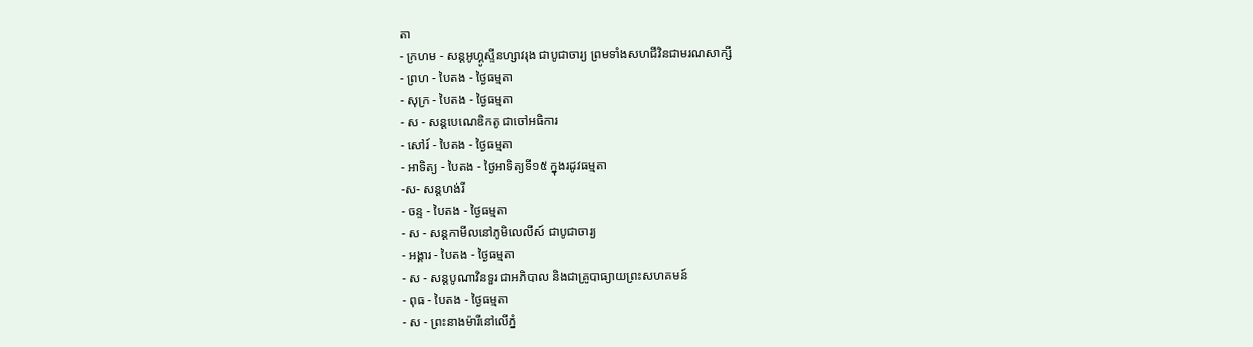តា
- ក្រហម - សន្ដអូហ្គូស្ទីនហ្សាវរុង ជាបូជាចារ្យ ព្រមទាំងសហជីវិនជាមរណសាក្សី
- ព្រហ - បៃតង - ថ្ងៃធម្មតា
- សុក្រ - បៃតង - ថ្ងៃធម្មតា
- ស - សន្ដបេណេឌិកតូ ជាចៅអធិការ
- សៅរ៍ - បៃតង - ថ្ងៃធម្មតា
- អាទិត្យ - បៃតង - ថ្ងៃអាទិត្យទី១៥ ក្នុងរដូវធម្មតា
-ស- សន្ដហង់រី
- ចន្ទ - បៃតង - ថ្ងៃធម្មតា
- ស - សន្ដកាមីលនៅភូមិលេលីស៍ ជាបូជាចារ្យ
- អង្គារ - បៃតង - ថ្ងៃធម្មតា
- ស - សន្ដបូណាវិនទួរ ជាអភិបាល និងជាគ្រូបាធ្យាយព្រះសហគមន៍
- ពុធ - បៃតង - ថ្ងៃធម្មតា
- ស - ព្រះនាងម៉ារីនៅលើភ្នំ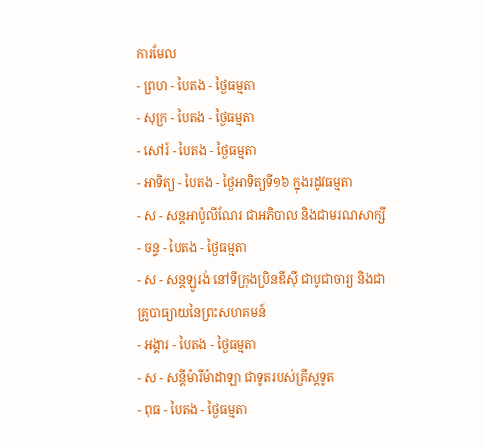ការមែល
- ព្រហ - បៃតង - ថ្ងៃធម្មតា
- សុក្រ - បៃតង - ថ្ងៃធម្មតា
- សៅរ៍ - បៃតង - ថ្ងៃធម្មតា
- អាទិត្យ - បៃតង - ថ្ងៃអាទិត្យទី១៦ ក្នុងរដូវធម្មតា
- ស - សន្ដអាប៉ូលីណែរ ជាអភិបាល និងជាមរណសាក្សី
- ចន្ទ - បៃតង - ថ្ងៃធម្មតា
- ស - សន្ដឡូរង់ នៅទីក្រុងប្រិនឌីស៊ី ជាបូជាចារ្យ និងជាគ្រូបាធ្យាយនៃព្រះសហគមន៍
- អង្គារ - បៃតង - ថ្ងៃធម្មតា
- ស - សន្ដីម៉ារីម៉ាដាឡា ជាទូតរបស់គ្រីស្ដទូត
- ពុធ - បៃតង - ថ្ងៃធម្មតា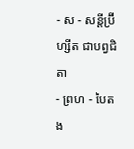- ស - សន្ដីប្រ៊ីហ្សីត ជាបព្វជិតា
- ព្រហ - បៃតង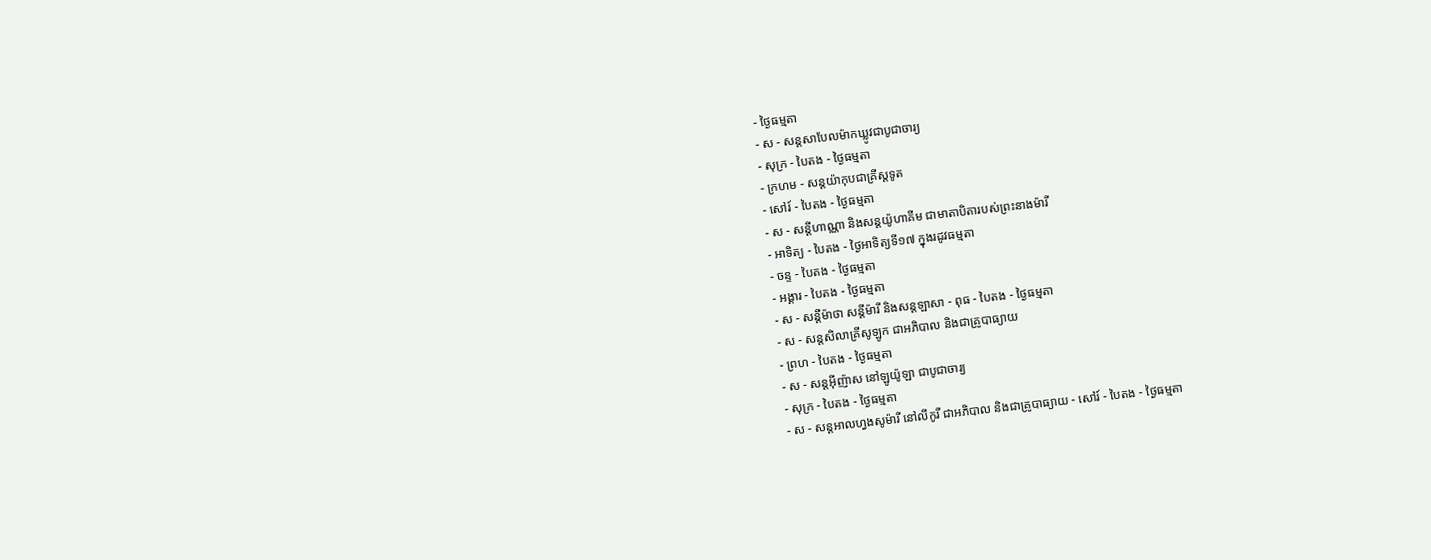- ថ្ងៃធម្មតា
- ស - សន្ដសាបែលម៉ាកឃ្លូវជាបូជាចារ្យ
- សុក្រ - បៃតង - ថ្ងៃធម្មតា
- ក្រហម - សន្ដយ៉ាកុបជាគ្រីស្ដទូត
- សៅរ៍ - បៃតង - ថ្ងៃធម្មតា
- ស - សន្ដីហាណ្ណា និងសន្ដយ៉ូហាគីម ជាមាតាបិតារបស់ព្រះនាងម៉ារី
- អាទិត្យ - បៃតង - ថ្ងៃអាទិត្យទី១៧ ក្នុងរដូវធម្មតា
- ចន្ទ - បៃតង - ថ្ងៃធម្មតា
- អង្គារ - បៃតង - ថ្ងៃធម្មតា
- ស - សន្ដីម៉ាថា សន្ដីម៉ារី និងសន្ដឡាសា - ពុធ - បៃតង - ថ្ងៃធម្មតា
- ស - សន្ដសិលាគ្រីសូឡូក ជាអភិបាល និងជាគ្រូបាធ្យាយ
- ព្រហ - បៃតង - ថ្ងៃធម្មតា
- ស - សន្ដអ៊ីញ៉ាស នៅឡូយ៉ូឡា ជាបូជាចារ្យ
- សុក្រ - បៃតង - ថ្ងៃធម្មតា
- ស - សន្ដអាលហ្វងសូម៉ារី នៅលីកូរី ជាអភិបាល និងជាគ្រូបាធ្យាយ - សៅរ៍ - បៃតង - ថ្ងៃធម្មតា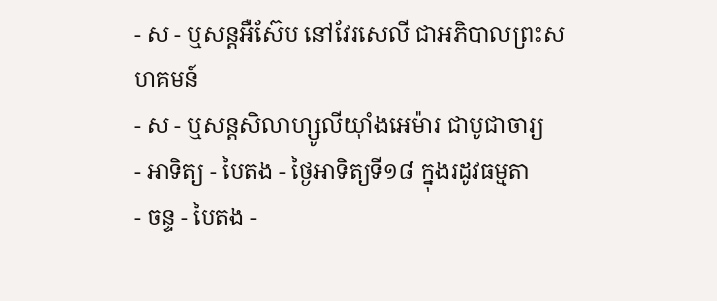- ស - ឬសន្ដអឺស៊ែប នៅវែរសេលី ជាអភិបាលព្រះសហគមន៍
- ស - ឬសន្ដសិលាហ្សូលីយ៉ាំងអេម៉ារ ជាបូជាចារ្យ
- អាទិត្យ - បៃតង - ថ្ងៃអាទិត្យទី១៨ ក្នុងរដូវធម្មតា
- ចន្ទ - បៃតង -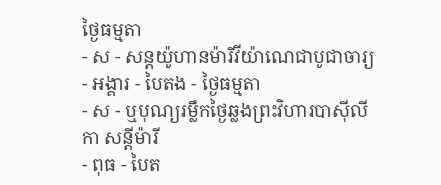ថ្ងៃធម្មតា
- ស - សន្ដយ៉ូហានម៉ារីវីយ៉ាណេជាបូជាចារ្យ
- អង្គារ - បៃតង - ថ្ងៃធម្មតា
- ស - ឬបុណ្យរម្លឹកថ្ងៃឆ្លងព្រះវិហារបាស៊ីលីកា សន្ដីម៉ារី
- ពុធ - បៃត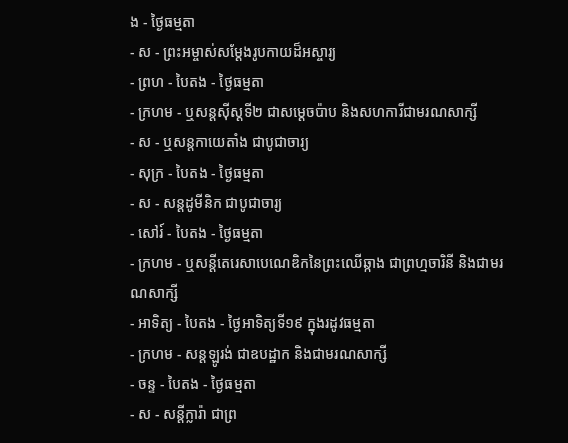ង - ថ្ងៃធម្មតា
- ស - ព្រះអម្ចាស់សម្ដែងរូបកាយដ៏អស្ចារ្យ
- ព្រហ - បៃតង - ថ្ងៃធម្មតា
- ក្រហម - ឬសន្ដស៊ីស្ដទី២ ជាសម្ដេចប៉ាប និងសហការីជាមរណសាក្សី
- ស - ឬសន្ដកាយេតាំង ជាបូជាចារ្យ
- សុក្រ - បៃតង - ថ្ងៃធម្មតា
- ស - សន្ដដូមីនិក ជាបូជាចារ្យ
- សៅរ៍ - បៃតង - ថ្ងៃធម្មតា
- ក្រហម - ឬសន្ដីតេរេសាបេណេឌិកនៃព្រះឈើឆ្កាង ជាព្រហ្មចារិនី និងជាមរណសាក្សី
- អាទិត្យ - បៃតង - ថ្ងៃអាទិត្យទី១៩ ក្នុងរដូវធម្មតា
- ក្រហម - សន្ដឡូរង់ ជាឧបដ្ឋាក និងជាមរណសាក្សី
- ចន្ទ - បៃតង - ថ្ងៃធម្មតា
- ស - សន្ដីក្លារ៉ា ជាព្រ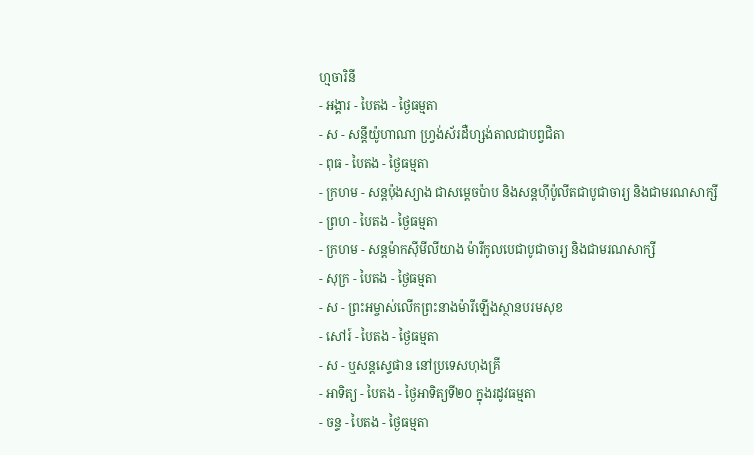ហ្មចារិនី
- អង្គារ - បៃតង - ថ្ងៃធម្មតា
- ស - សន្ដីយ៉ូហាណា ហ្វ្រង់ស័រដឺហ្សង់តាលជាបព្វជិតា
- ពុធ - បៃតង - ថ្ងៃធម្មតា
- ក្រហម - សន្ដប៉ុងស្យាង ជាសម្ដេចប៉ាប និងសន្ដហ៊ីប៉ូលីតជាបូជាចារ្យ និងជាមរណសាក្សី
- ព្រហ - បៃតង - ថ្ងៃធម្មតា
- ក្រហម - សន្ដម៉ាកស៊ីមីលីយាង ម៉ារីកូលបេជាបូជាចារ្យ និងជាមរណសាក្សី
- សុក្រ - បៃតង - ថ្ងៃធម្មតា
- ស - ព្រះអម្ចាស់លើកព្រះនាងម៉ារីឡើងស្ថានបរមសុខ
- សៅរ៍ - បៃតង - ថ្ងៃធម្មតា
- ស - ឬសន្ដស្ទេផាន នៅប្រទេសហុងគ្រី
- អាទិត្យ - បៃតង - ថ្ងៃអាទិត្យទី២០ ក្នុងរដូវធម្មតា
- ចន្ទ - បៃតង - ថ្ងៃធម្មតា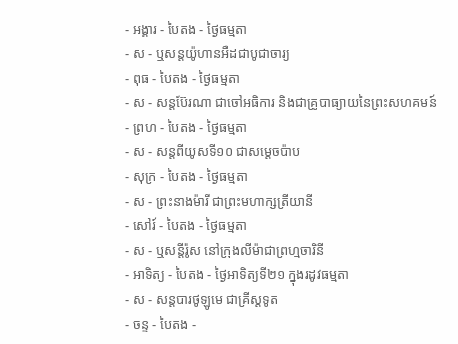- អង្គារ - បៃតង - ថ្ងៃធម្មតា
- ស - ឬសន្ដយ៉ូហានអឺដជាបូជាចារ្យ
- ពុធ - បៃតង - ថ្ងៃធម្មតា
- ស - សន្ដប៊ែរណា ជាចៅអធិការ និងជាគ្រូបាធ្យាយនៃព្រះសហគមន៍
- ព្រហ - បៃតង - ថ្ងៃធម្មតា
- ស - សន្ដពីយូសទី១០ ជាសម្ដេចប៉ាប
- សុក្រ - បៃតង - ថ្ងៃធម្មតា
- ស - ព្រះនាងម៉ារី ជាព្រះមហាក្សត្រីយានី
- សៅរ៍ - បៃតង - ថ្ងៃធម្មតា
- ស - ឬសន្ដីរ៉ូស នៅក្រុងលីម៉ាជាព្រហ្មចារិនី
- អាទិត្យ - បៃតង - ថ្ងៃអាទិត្យទី២១ ក្នុងរដូវធម្មតា
- ស - សន្ដបារថូឡូមេ ជាគ្រីស្ដទូត
- ចន្ទ - បៃតង -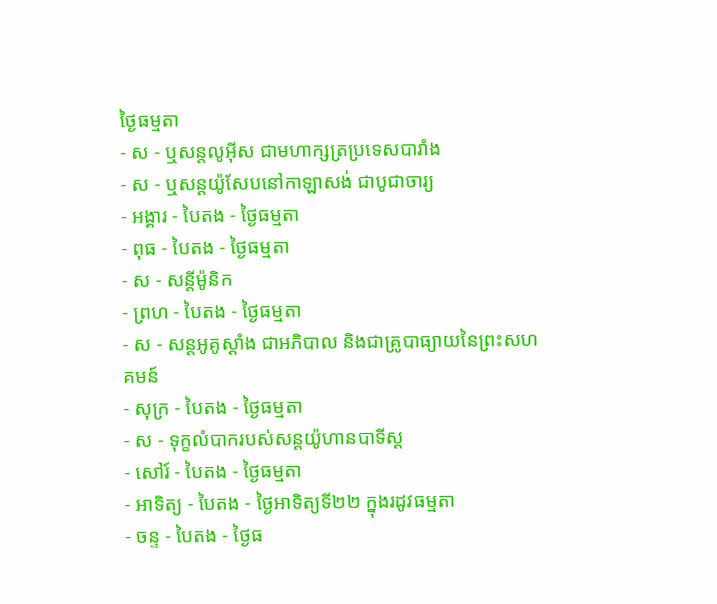ថ្ងៃធម្មតា
- ស - ឬសន្ដលូអ៊ីស ជាមហាក្សត្រប្រទេសបារាំង
- ស - ឬសន្ដយ៉ូសែបនៅកាឡាសង់ ជាបូជាចារ្យ
- អង្គារ - បៃតង - ថ្ងៃធម្មតា
- ពុធ - បៃតង - ថ្ងៃធម្មតា
- ស - សន្ដីម៉ូនិក
- ព្រហ - បៃតង - ថ្ងៃធម្មតា
- ស - សន្ដអូគូស្ដាំង ជាអភិបាល និងជាគ្រូបាធ្យាយនៃព្រះសហគមន៍
- សុក្រ - បៃតង - ថ្ងៃធម្មតា
- ស - ទុក្ខលំបាករបស់សន្ដយ៉ូហានបាទីស្ដ
- សៅរ៍ - បៃតង - ថ្ងៃធម្មតា
- អាទិត្យ - បៃតង - ថ្ងៃអាទិត្យទី២២ ក្នុងរដូវធម្មតា
- ចន្ទ - បៃតង - ថ្ងៃធ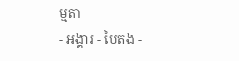ម្មតា
- អង្គារ - បៃតង -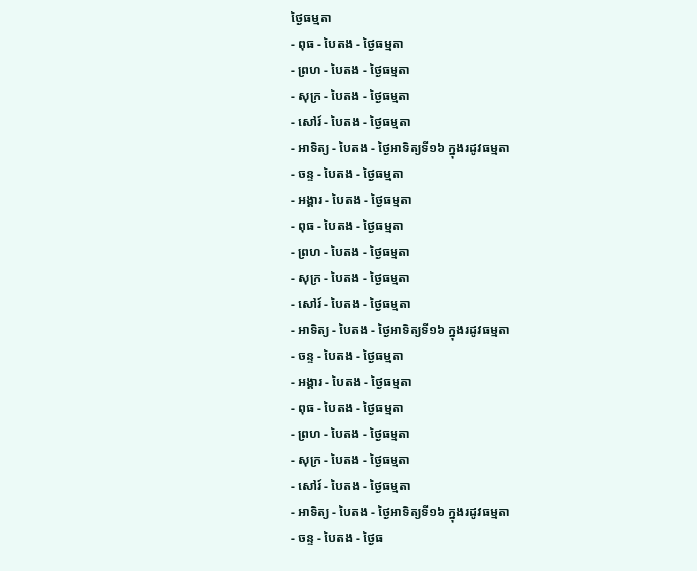ថ្ងៃធម្មតា
- ពុធ - បៃតង - ថ្ងៃធម្មតា
- ព្រហ - បៃតង - ថ្ងៃធម្មតា
- សុក្រ - បៃតង - ថ្ងៃធម្មតា
- សៅរ៍ - បៃតង - ថ្ងៃធម្មតា
- អាទិត្យ - បៃតង - ថ្ងៃអាទិត្យទី១៦ ក្នុងរដូវធម្មតា
- ចន្ទ - បៃតង - ថ្ងៃធម្មតា
- អង្គារ - បៃតង - ថ្ងៃធម្មតា
- ពុធ - បៃតង - ថ្ងៃធម្មតា
- ព្រហ - បៃតង - ថ្ងៃធម្មតា
- សុក្រ - បៃតង - ថ្ងៃធម្មតា
- សៅរ៍ - បៃតង - ថ្ងៃធម្មតា
- អាទិត្យ - បៃតង - ថ្ងៃអាទិត្យទី១៦ ក្នុងរដូវធម្មតា
- ចន្ទ - បៃតង - ថ្ងៃធម្មតា
- អង្គារ - បៃតង - ថ្ងៃធម្មតា
- ពុធ - បៃតង - ថ្ងៃធម្មតា
- ព្រហ - បៃតង - ថ្ងៃធម្មតា
- សុក្រ - បៃតង - ថ្ងៃធម្មតា
- សៅរ៍ - បៃតង - ថ្ងៃធម្មតា
- អាទិត្យ - បៃតង - ថ្ងៃអាទិត្យទី១៦ ក្នុងរដូវធម្មតា
- ចន្ទ - បៃតង - ថ្ងៃធ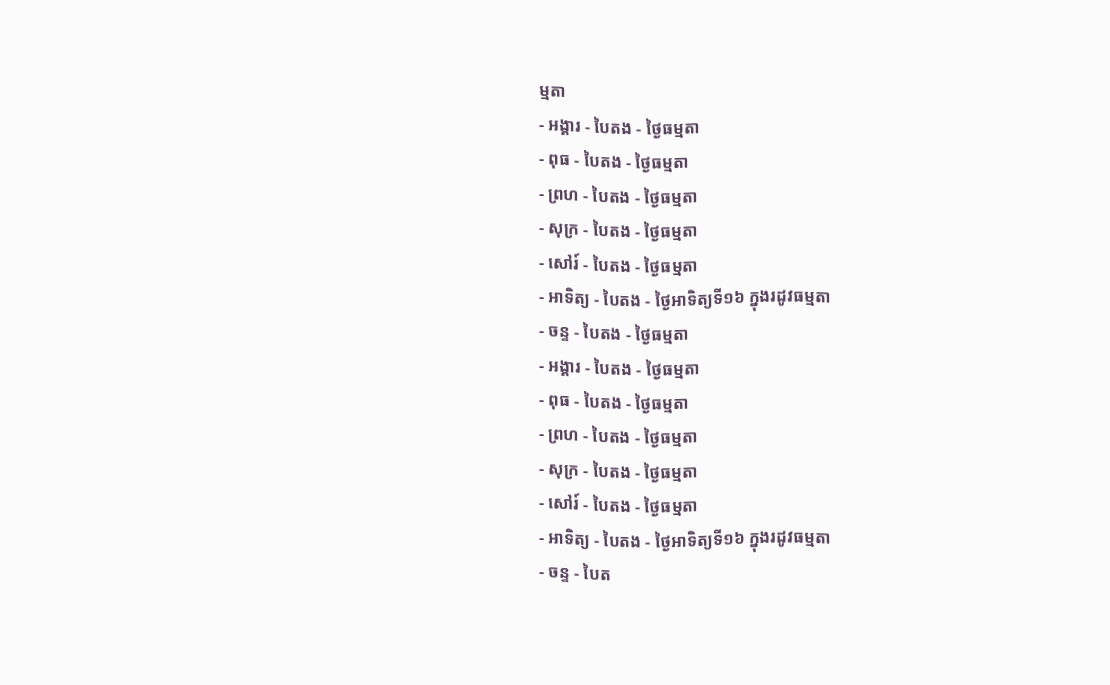ម្មតា
- អង្គារ - បៃតង - ថ្ងៃធម្មតា
- ពុធ - បៃតង - ថ្ងៃធម្មតា
- ព្រហ - បៃតង - ថ្ងៃធម្មតា
- សុក្រ - បៃតង - ថ្ងៃធម្មតា
- សៅរ៍ - បៃតង - ថ្ងៃធម្មតា
- អាទិត្យ - បៃតង - ថ្ងៃអាទិត្យទី១៦ ក្នុងរដូវធម្មតា
- ចន្ទ - បៃតង - ថ្ងៃធម្មតា
- អង្គារ - បៃតង - ថ្ងៃធម្មតា
- ពុធ - បៃតង - ថ្ងៃធម្មតា
- ព្រហ - បៃតង - ថ្ងៃធម្មតា
- សុក្រ - បៃតង - ថ្ងៃធម្មតា
- សៅរ៍ - បៃតង - ថ្ងៃធម្មតា
- អាទិត្យ - បៃតង - ថ្ងៃអាទិត្យទី១៦ ក្នុងរដូវធម្មតា
- ចន្ទ - បៃត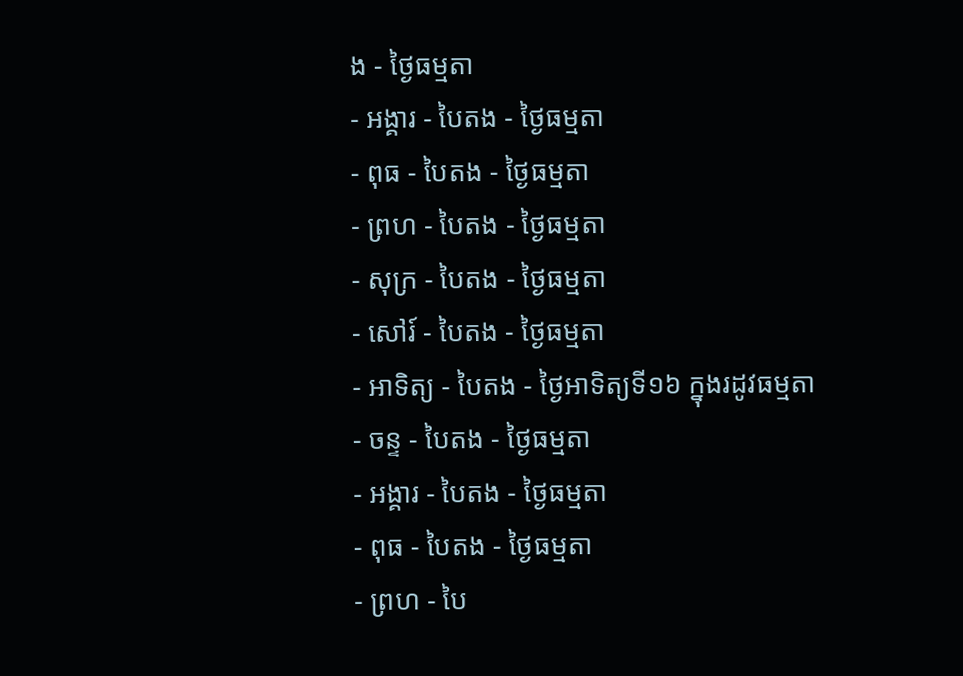ង - ថ្ងៃធម្មតា
- អង្គារ - បៃតង - ថ្ងៃធម្មតា
- ពុធ - បៃតង - ថ្ងៃធម្មតា
- ព្រហ - បៃតង - ថ្ងៃធម្មតា
- សុក្រ - បៃតង - ថ្ងៃធម្មតា
- សៅរ៍ - បៃតង - ថ្ងៃធម្មតា
- អាទិត្យ - បៃតង - ថ្ងៃអាទិត្យទី១៦ ក្នុងរដូវធម្មតា
- ចន្ទ - បៃតង - ថ្ងៃធម្មតា
- អង្គារ - បៃតង - ថ្ងៃធម្មតា
- ពុធ - បៃតង - ថ្ងៃធម្មតា
- ព្រហ - បៃ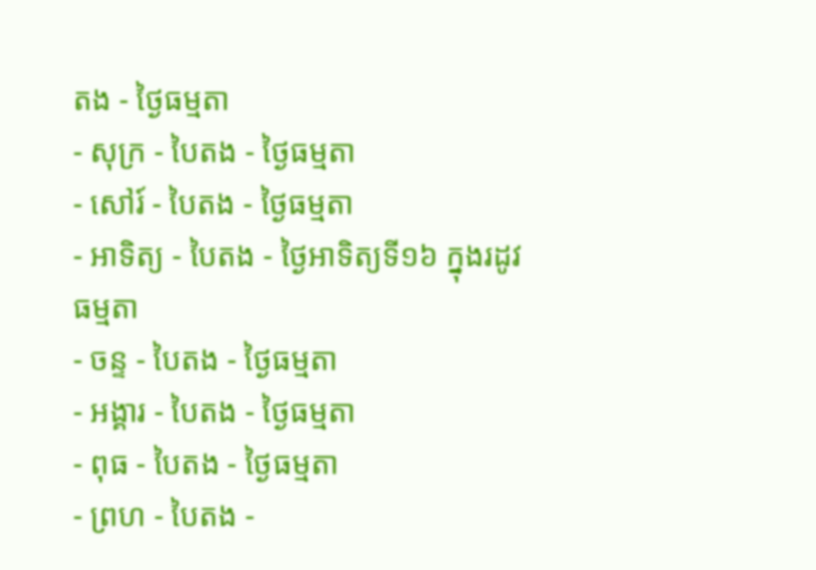តង - ថ្ងៃធម្មតា
- សុក្រ - បៃតង - ថ្ងៃធម្មតា
- សៅរ៍ - បៃតង - ថ្ងៃធម្មតា
- អាទិត្យ - បៃតង - ថ្ងៃអាទិត្យទី១៦ ក្នុងរដូវធម្មតា
- ចន្ទ - បៃតង - ថ្ងៃធម្មតា
- អង្គារ - បៃតង - ថ្ងៃធម្មតា
- ពុធ - បៃតង - ថ្ងៃធម្មតា
- ព្រហ - បៃតង -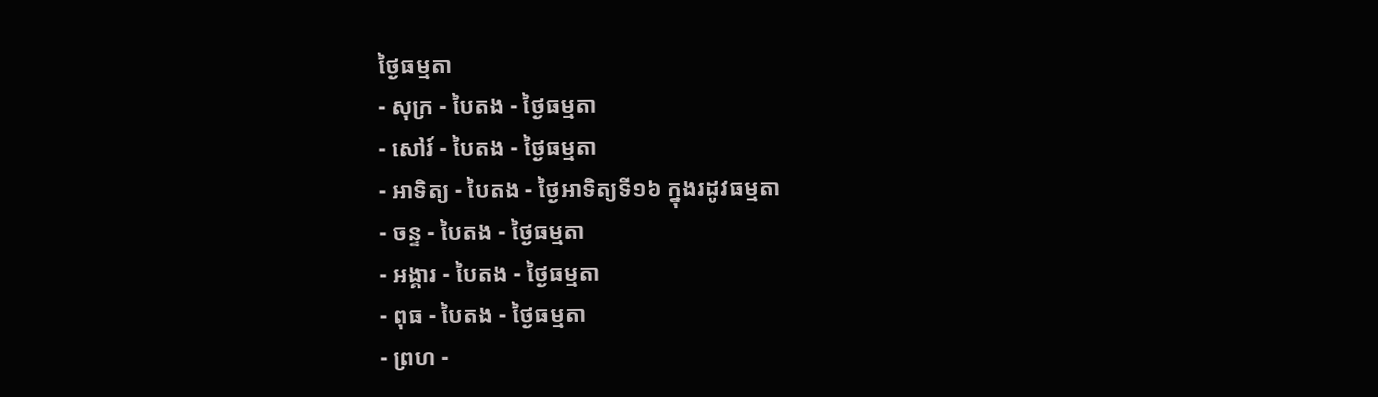ថ្ងៃធម្មតា
- សុក្រ - បៃតង - ថ្ងៃធម្មតា
- សៅរ៍ - បៃតង - ថ្ងៃធម្មតា
- អាទិត្យ - បៃតង - ថ្ងៃអាទិត្យទី១៦ ក្នុងរដូវធម្មតា
- ចន្ទ - បៃតង - ថ្ងៃធម្មតា
- អង្គារ - បៃតង - ថ្ងៃធម្មតា
- ពុធ - បៃតង - ថ្ងៃធម្មតា
- ព្រហ -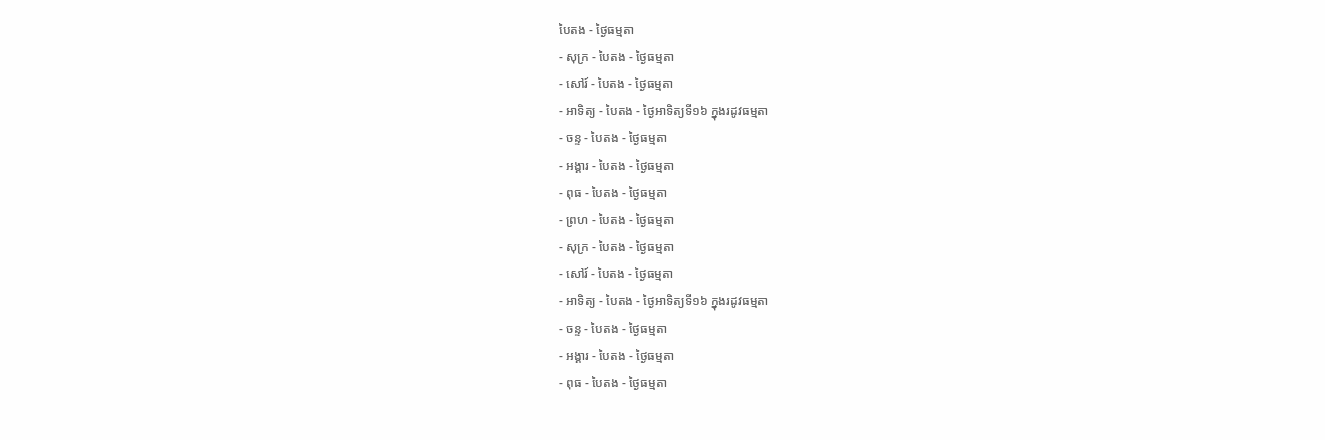បៃតង - ថ្ងៃធម្មតា
- សុក្រ - បៃតង - ថ្ងៃធម្មតា
- សៅរ៍ - បៃតង - ថ្ងៃធម្មតា
- អាទិត្យ - បៃតង - ថ្ងៃអាទិត្យទី១៦ ក្នុងរដូវធម្មតា
- ចន្ទ - បៃតង - ថ្ងៃធម្មតា
- អង្គារ - បៃតង - ថ្ងៃធម្មតា
- ពុធ - បៃតង - ថ្ងៃធម្មតា
- ព្រហ - បៃតង - ថ្ងៃធម្មតា
- សុក្រ - បៃតង - ថ្ងៃធម្មតា
- សៅរ៍ - បៃតង - ថ្ងៃធម្មតា
- អាទិត្យ - បៃតង - ថ្ងៃអាទិត្យទី១៦ ក្នុងរដូវធម្មតា
- ចន្ទ - បៃតង - ថ្ងៃធម្មតា
- អង្គារ - បៃតង - ថ្ងៃធម្មតា
- ពុធ - បៃតង - ថ្ងៃធម្មតា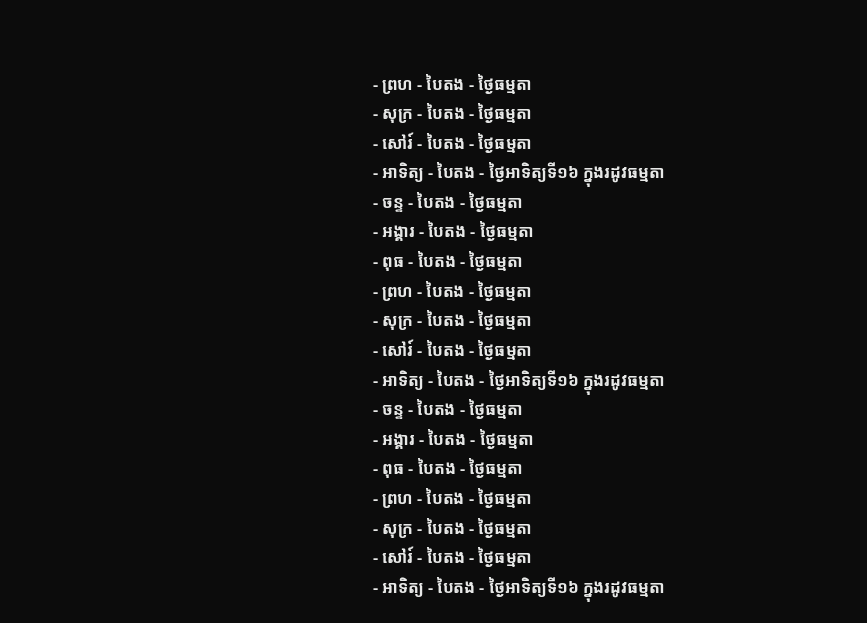- ព្រហ - បៃតង - ថ្ងៃធម្មតា
- សុក្រ - បៃតង - ថ្ងៃធម្មតា
- សៅរ៍ - បៃតង - ថ្ងៃធម្មតា
- អាទិត្យ - បៃតង - ថ្ងៃអាទិត្យទី១៦ ក្នុងរដូវធម្មតា
- ចន្ទ - បៃតង - ថ្ងៃធម្មតា
- អង្គារ - បៃតង - ថ្ងៃធម្មតា
- ពុធ - បៃតង - ថ្ងៃធម្មតា
- ព្រហ - បៃតង - ថ្ងៃធម្មតា
- សុក្រ - បៃតង - ថ្ងៃធម្មតា
- សៅរ៍ - បៃតង - ថ្ងៃធម្មតា
- អាទិត្យ - បៃតង - ថ្ងៃអាទិត្យទី១៦ ក្នុងរដូវធម្មតា
- ចន្ទ - បៃតង - ថ្ងៃធម្មតា
- អង្គារ - បៃតង - ថ្ងៃធម្មតា
- ពុធ - បៃតង - ថ្ងៃធម្មតា
- ព្រហ - បៃតង - ថ្ងៃធម្មតា
- សុក្រ - បៃតង - ថ្ងៃធម្មតា
- សៅរ៍ - បៃតង - ថ្ងៃធម្មតា
- អាទិត្យ - បៃតង - ថ្ងៃអាទិត្យទី១៦ ក្នុងរដូវធម្មតា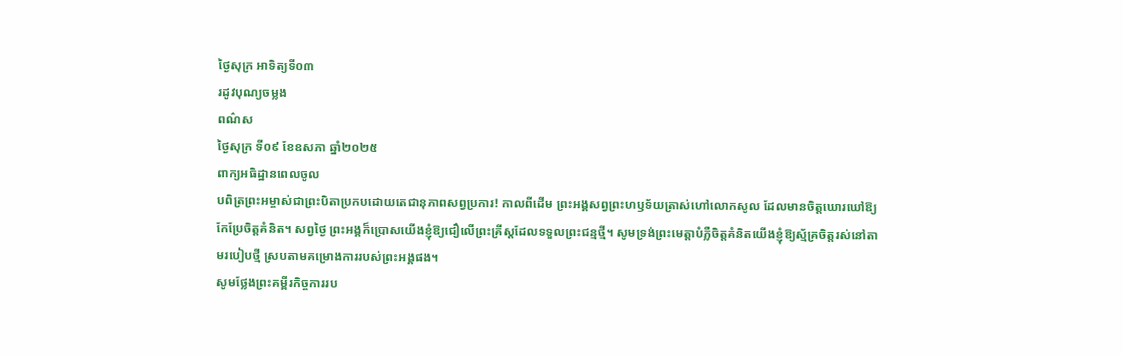ថ្ងៃសុក្រ អាទិត្យទី០៣
រដូវបុណ្យចម្លង
ពណ៌ស
ថ្ងៃសុក្រ ទី០៩ ខែឧសភា ឆ្នាំ២០២៥
ពាក្យអធិដ្ឋានពេលចូល
បពិត្រព្រះអម្ចាស់ជាព្រះបិតាប្រកបដោយតេជានុភាពសព្វប្រការ! កាលពីដើម ព្រះអង្គសព្វព្រះហឫទ័យត្រាស់ហៅលោកសូល ដែលមានចិត្តឃោរឃៅឱ្យកែប្រែចិត្តគំនិត។ សព្វថ្ងៃ ព្រះអង្គក៏ប្រោសយើងខ្ញុំឱ្យជឿលើព្រះគ្រីស្តដែលទទួលព្រះជន្មថ្មី។ សូមទ្រង់ព្រះមេត្តាបំភ្លឺចិត្តគំនិតយើងខ្ញុំឱ្យស្ម័គ្រចិត្តរស់នៅតាមរបៀបថ្មី ស្របតាមគម្រោងការរបស់ព្រះអង្គផង។
សូមថ្លែងព្រះគម្ពីរកិច្ចការរប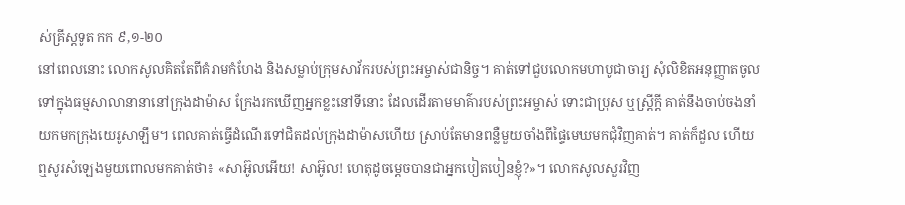ស់គ្រីស្តទូត កក ៩,១-២០
នៅពេលនោះ លោកសូលគិតតែពីគំរាមកំហែង និងសម្លាប់ក្រុមសាវ័ករបស់ព្រះអម្ចាស់ជានិច្ច។ គាត់ទៅជួបលោកមហាបូជាចារ្យ សុំលិខិតអនុញ្ញាតចូលទៅក្នុងធម្មសាលានានានៅក្រុងដាម៉ាស ក្រែងរកឃើញអ្នកខ្លះនៅទីនោះ ដែលដើរតាមមាគ៌ារបស់ព្រះអម្ចាស់ ទោះជាប្រុស ឬស្ត្រីក្តី គាត់នឹងចាប់ចងនាំយកមកក្រុងយេរូសាឡឹម។ ពេលគាត់ធ្វើដំណើរទៅជិតដល់ក្រុងដាម៉ាសហើយ ស្រាប់តែមានពន្លឺមួយចាំងពីផ្ទៃមេឃមកជុំវិញគាត់។ គាត់ក៏ដួល ហើយឮសូរសំឡេងមួយពោលមកគាត់ថា៖ «សាអ៊ូលអើយ! សាអ៊ូល! ហេតុដូចម្តេចបានជាអ្នកបៀតបៀនខ្ញុំ?»។ លោកសូលសួរវិញ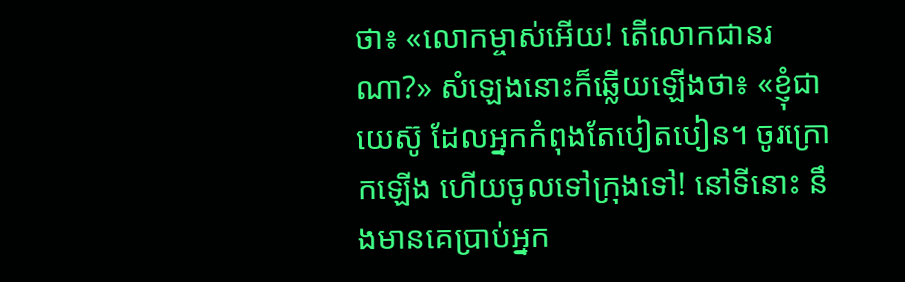ថា៖ «លោកម្ចាស់អើយ! តើលោកជានរណា?» សំឡេងនោះក៏ឆ្លើយឡើងថា៖ «ខ្ញុំជាយេស៊ូ ដែលអ្នកកំពុងតែបៀតបៀន។ ចូរក្រោកឡើង ហើយចូលទៅក្រុងទៅ! នៅទីនោះ នឹងមានគេប្រាប់អ្នក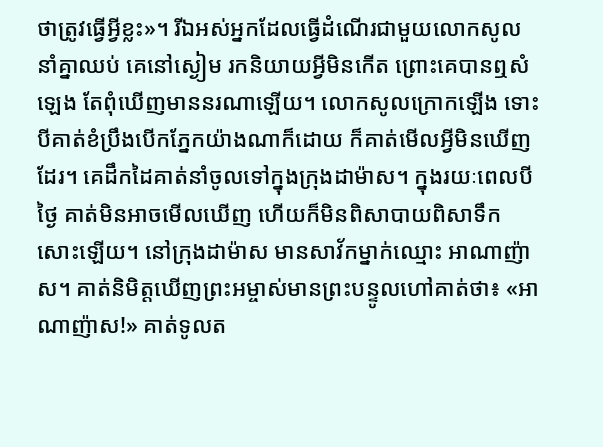ថាត្រូវធ្វើអ្វីខ្លះ»។ រីឯអស់អ្នកដែលធ្វើដំណើរជាមួយលោកសូលនាំគ្នាឈប់ គេនៅស្ងៀម រកនិយាយអ្វីមិនកើត ព្រោះគេបានឮសំឡេង តែពុំឃើញមាននរណាឡើយ។ លោកសូលក្រោកឡើង ទោះបីគាត់ខំប្រឹងបើកភ្នែកយ៉ាងណាក៏ដោយ ក៏គាត់មើលអ្វីមិនឃើញដែរ។ គេដឹកដៃគាត់នាំចូលទៅក្នុងក្រុងដាម៉ាស។ ក្នុងរយៈពេលបីថ្ងៃ គាត់មិនអាចមើលឃើញ ហើយក៏មិនពិសាបាយពិសាទឹកសោះឡើយ។ នៅក្រុងដាម៉ាស មានសាវ័កម្នាក់ឈ្មោះ អាណាញ៉ាស។ គាត់និមិត្តឃើញព្រះអម្ចាស់មានព្រះបន្ទូលហៅគាត់ថា៖ «អាណាញ៉ាស!» គាត់ទូលត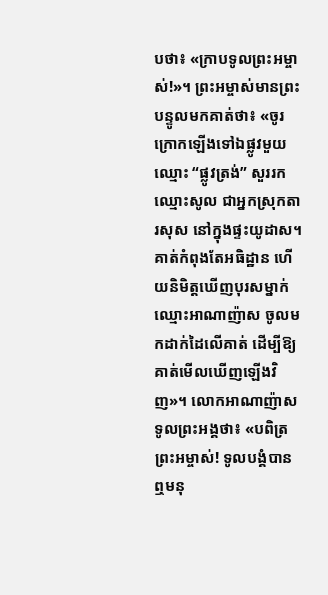បថា៖ «ក្រាបទូលព្រះអម្ចាស់!»។ ព្រះអម្ចាស់មានព្រះបន្ទូលមកគាត់ថា៖ «ចូរក្រោកឡើងទៅឯផ្លូវមួយឈ្មោះ “ផ្លូវត្រង់” សួររកឈ្មោះសូល ជាអ្នកស្រុកតារសុស នៅក្នុងផ្ទះយូដាស។ គាត់កំពុងតែអធិដ្ឋាន ហើយនិមិត្តឃើញបុរសម្នាក់ឈ្មោះអាណាញ៉ាស ចូលមកដាក់ដៃលើគាត់ ដើម្បីឱ្យគាត់មើលឃើញឡើងវិញ»។ លោកអាណាញ៉ាសទូលព្រះអង្គថា៖ «បពិត្រព្រះអម្ចាស់! ទូលបង្គំបានឮមនុ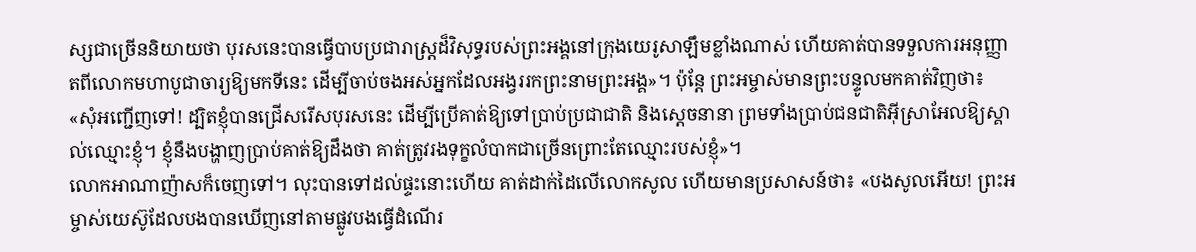ស្សជាច្រើននិយាយថា បុរសនេះបានធ្វើបាបប្រជារាស្រ្តដ៏វិសុទ្ធរបស់ព្រះអង្គនៅក្រុងយេរូសាឡឹមខ្លាំងណាស់ ហើយគាត់បានទទួលការអនុញ្ញាតពីលោកមហាបូជាចារ្យឱ្យមកទីនេះ ដើម្បីចាប់ចងអស់អ្នកដែលអង្វររកព្រះនាមព្រះអង្គ»។ ប៉ុន្តែ ព្រះអម្ចាស់មានព្រះបន្ទូលមកគាត់វិញថា៖ «សុំអញ្ជើញទៅ! ដ្បិតខ្ញុំបានជ្រើសរើសបុរសនេះ ដើម្បីប្រើគាត់ឱ្យទៅប្រាប់ប្រជាជាតិ និងស្តេចនានា ព្រមទាំងប្រាប់ជនជាតិអុីស្រាអែលឱ្យស្គាល់ឈ្មោះខ្ញុំ។ ខ្ញុំនឹងបង្ហាញប្រាប់គាត់ឱ្យដឹងថា គាត់ត្រូវរងទុក្ខលំបាកជាច្រើនព្រោះតែឈ្មោះរបស់ខ្ញុំ»។
លោកអាណាញ៉ាសក៏ចេញទៅ។ លុះបានទៅដល់ផ្ទះនោះហើយ គាត់ដាក់ដៃលើលោកសូល ហើយមានប្រសាសន៍ថា៖ «បងសូលអើយ! ព្រះអម្ចាស់យេស៊ូដែលបងបានឃើញនៅតាមផ្លូវបងធ្វើដំណើរ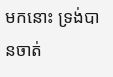មកនោះ ទ្រង់បានចាត់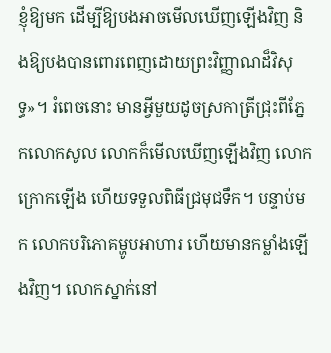ខ្ញុំឱ្យមក ដើម្បីឱ្យបងអាចមើលឃើញឡើងវិញ និងឱ្យបងបានពោរពេញដោយព្រះវិញ្ញាណដ៏វិសុទ្ធ»។ រំពេចនោះ មានអ្វីមួយដូចស្រកាត្រីជ្រុះពីភ្នែកលោកសូល លោកក៏មើលឃើញឡើងវិញ លោកក្រោកឡើង ហើយទទួលពិធីជ្រមុជទឹក។ បន្ទាប់មក លោកបរិភោគម្ហូបអាហារ ហើយមានកម្លាំងឡើងវិញ។ លោកស្នាក់នៅ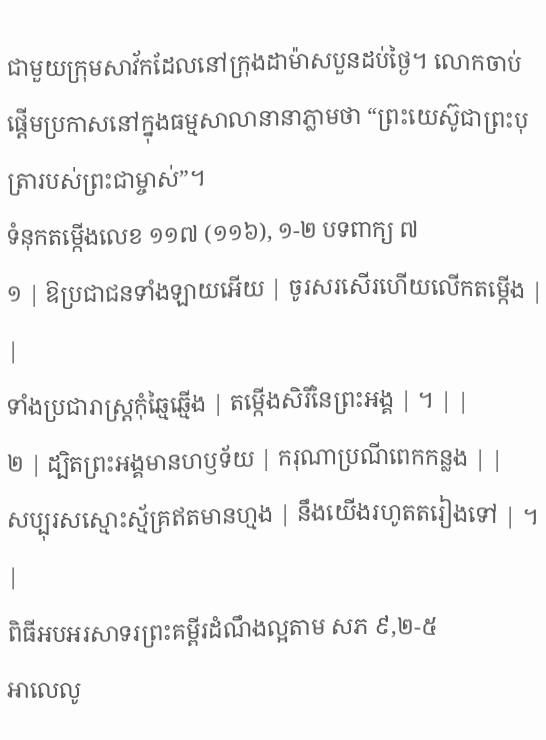ជាមួយក្រុមសាវ័កដែលនៅក្រុងដាម៉ាសបួនដប់ថ្ងៃ។ លោកចាប់ផ្តើមប្រកាសនៅក្នុងធម្មសាលានានាភ្លាមថា “ព្រះយេស៊ូជាព្រះបុត្រារបស់ព្រះជាម្ចាស់”។
ទំនុកតម្កើងលេខ ១១៧ (១១៦), ១-២ បទពាក្យ ៧
១ | ឱប្រជាជនទាំងឡាយអើយ | ចូរសរសើរហើយលើកតម្កើង | |
ទាំងប្រជារាស្រ្តកុំឆ្មៃឆ្មើង | តម្កើងសិរីនៃព្រះអង្គ | ។ | |
២ | ដ្បិតព្រះអង្គមានហឫទ័យ | ករុណាប្រណីពេកកន្លង | |
សប្បុរសស្មោះស្ម័គ្រឥតមានហ្មង | នឹងយើងរហូតតរៀងទៅ | ។ |
ពិធីអបអរសាទរព្រះគម្ពីរដំណឹងល្អតាម សភ ៩,២-៥
អាលេលូ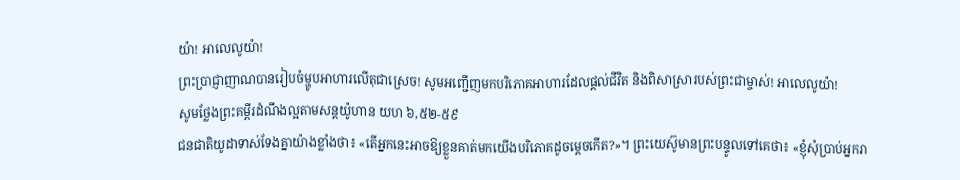យ៉ា! អាលេលូយ៉ា!
ព្រះប្រាជ្ញាញាណបានរៀបចំម្ហូបអាហារលើតុជាស្រេច! សូមអញ្ជើញមកបរិភោគអាហារដែលផ្តល់ជីវិត និងពិសាស្រារបស់ព្រះជាម្ចាស់! អាលេលូយ៉ា!
សូមថ្លែងព្រះគម្ពីរដំណឹងល្អតាមសន្តយ៉ូហាន យហ ៦,៥២-៥៩
ជនជាតិយូដាទាស់ទែងគ្នាយ៉ាងខ្លាំងថា៖ «តើអ្នកនេះអាចឱ្យខ្លួនគាត់មកយើងបរិភោគដូចម្តេចកើត?»។ ព្រះយេស៊ូមានព្រះបន្ទូលទៅគេថា៖ «ខ្ញុំសុំប្រាប់អ្នករា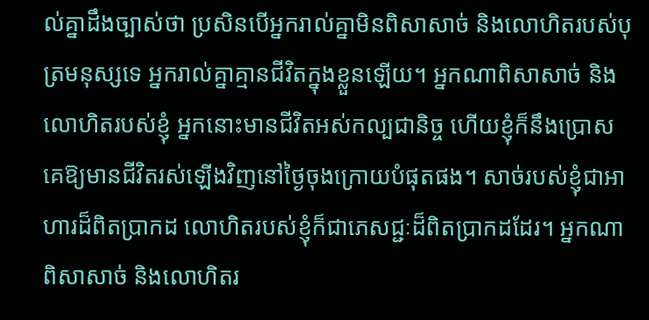ល់គ្នាដឹងច្បាស់ថា ប្រសិនបើអ្នករាល់គ្នាមិនពិសាសាច់ និងលោហិតរបស់បុត្រមនុស្សទេ អ្នករាល់គ្នាគ្មានជីវិតក្នុងខ្លួនឡើយ។ អ្នកណាពិសាសាច់ និងលោហិតរបស់ខ្ញុំ អ្នកនោះមានជីវិតអស់កល្បជានិច្ច ហើយខ្ញុំក៏នឹងប្រោសគេឱ្យមានជីវិតរស់ឡើងវិញនៅថ្ងៃចុងក្រោយបំផុតផង។ សាច់របស់ខ្ញុំជាអាហារដ៏ពិតប្រាកដ លោហិតរបស់ខ្ញុំក៏ជាភេសជ្ជៈដ៏ពិតប្រាកដដែរ។ អ្នកណាពិសាសាច់ និងលោហិតរ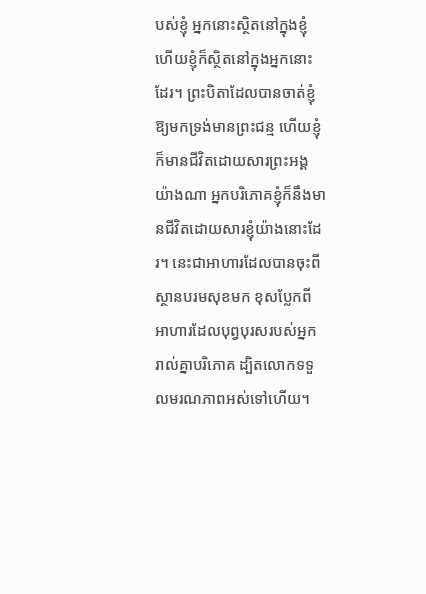បស់ខ្ញុំ អ្នកនោះស្ថិតនៅក្នុងខ្ញុំ ហើយខ្ញុំក៏ស្ថិតនៅក្នុងអ្នកនោះដែរ។ ព្រះបិតាដែលបានចាត់ខ្ញុំឱ្យមកទ្រង់មានព្រះជន្ម ហើយខ្ញុំក៏មានជីវិតដោយសារព្រះអង្គយ៉ាងណា អ្នកបរិភោគខ្ញុំក៏នឹងមានជីវិតដោយសារខ្ញុំយ៉ាងនោះដែរ។ នេះជាអាហារដែលបានចុះពីស្ថានបរមសុខមក ខុសប្លែកពីអាហារដែលបុព្វបុរសរបស់អ្នករាល់គ្នាបរិភោគ ដ្បិតលោកទទួលមរណភាពអស់ទៅហើយ។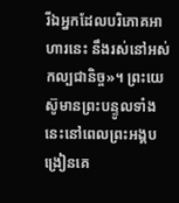រីឯអ្នកដែលបរិភោគអាហារនេះ នឹងរស់នៅអស់កល្បជានិច្ច»។ ព្រះយេស៊ូមានព្រះបន្ទូលទាំងនេះនៅពេលព្រះអង្គបង្រៀនគេ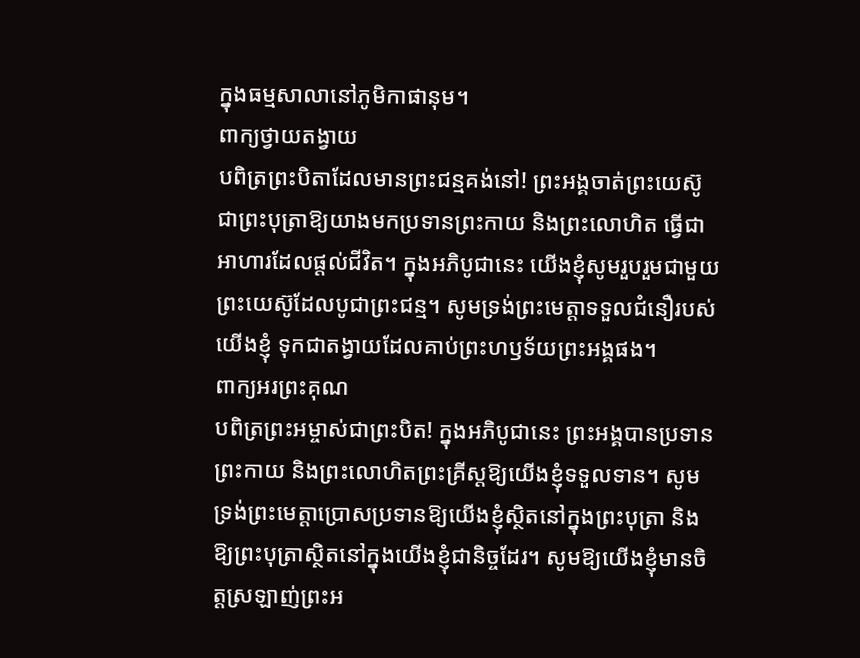ក្នុងធម្មសាលានៅភូមិកាផានុម។
ពាក្យថ្វាយតង្វាយ
បពិត្រព្រះបិតាដែលមានព្រះជន្មគង់នៅ! ព្រះអង្គចាត់ព្រះយេស៊ូជាព្រះបុត្រាឱ្យយាងមកប្រទានព្រះកាយ និងព្រះលោហិត ធ្វើជាអាហារដែលផ្តល់ជីវិត។ ក្នុងអភិបូជានេះ យើងខ្ញុំសូមរួបរួមជាមួយព្រះយេស៊ូដែលបូជាព្រះជន្ម។ សូមទ្រង់ព្រះមេត្តាទទួលជំនឿរបស់យើងខ្ញុំ ទុកជាតង្វាយដែលគាប់ព្រះហឫទ័យព្រះអង្គផង។
ពាក្យអរព្រះគុណ
បពិត្រព្រះអម្ចាស់ជាព្រះបិត! ក្នុងអភិបូជានេះ ព្រះអង្គបានប្រទានព្រះកាយ និងព្រះលោហិតព្រះគ្រីស្តឱ្យយើងខ្ញុំទទួលទាន។ សូមទ្រង់ព្រះមេត្តាប្រោសប្រទានឱ្យយើងខ្ញុំស្ថិតនៅក្នុងព្រះបុត្រា និងឱ្យព្រះបុត្រាស្ថិតនៅក្នុងយើងខ្ញុំជានិច្ចដែរ។ សូមឱ្យយើងខ្ញុំមានចិត្តស្រឡាញ់ព្រះអ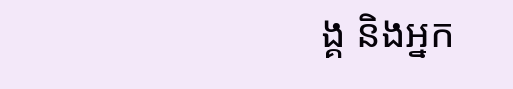ង្គ និងអ្នក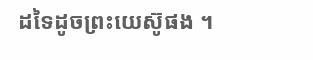ដទៃដូចព្រះយេស៊ូផង ។